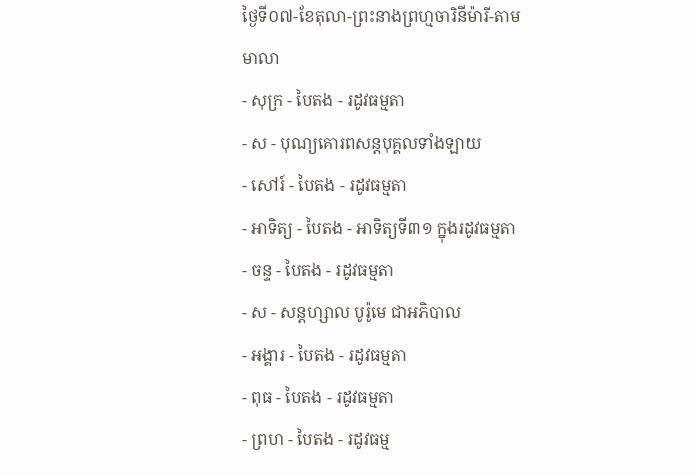ថ្ងៃទី០៧-ខែតុលា-ព្រះនាងព្រហ្មចារិនីម៉ារី-តាមមាលា
- សុក្រ - បៃតង - រដូវធម្មតា
- ស - បុណ្យគោរពសន្ដបុគ្គលទាំងឡាយ
- សៅរ៍ - បៃតង - រដូវធម្មតា
- អាទិត្យ - បៃតង - អាទិត្យទី៣១ ក្នុងរដូវធម្មតា
- ចន្ទ - បៃតង - រដូវធម្មតា
- ស - សន្ដហ្សាល បូរ៉ូមេ ជាអភិបាល
- អង្គារ - បៃតង - រដូវធម្មតា
- ពុធ - បៃតង - រដូវធម្មតា
- ព្រហ - បៃតង - រដូវធម្ម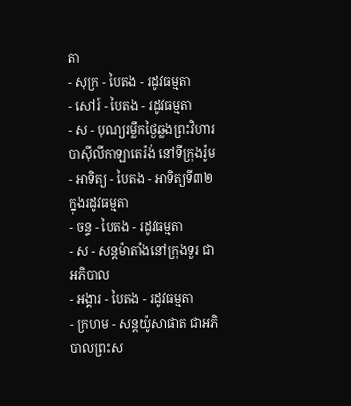តា
- សុក្រ - បៃតង - រដូវធម្មតា
- សៅរ៍ - បៃតង - រដូវធម្មតា
- ស - បុណ្យរម្លឹកថ្ងៃឆ្លងព្រះវិហារបាស៊ីលីកាឡាតេរ៉ង់ នៅទីក្រុងរ៉ូម
- អាទិត្យ - បៃតង - អាទិត្យទី៣២ ក្នុងរដូវធម្មតា
- ចន្ទ - បៃតង - រដូវធម្មតា
- ស - សន្ដម៉ាតាំងនៅក្រុងទួរ ជាអភិបាល
- អង្គារ - បៃតង - រដូវធម្មតា
- ក្រហម - សន្ដយ៉ូសាផាត ជាអភិបាលព្រះស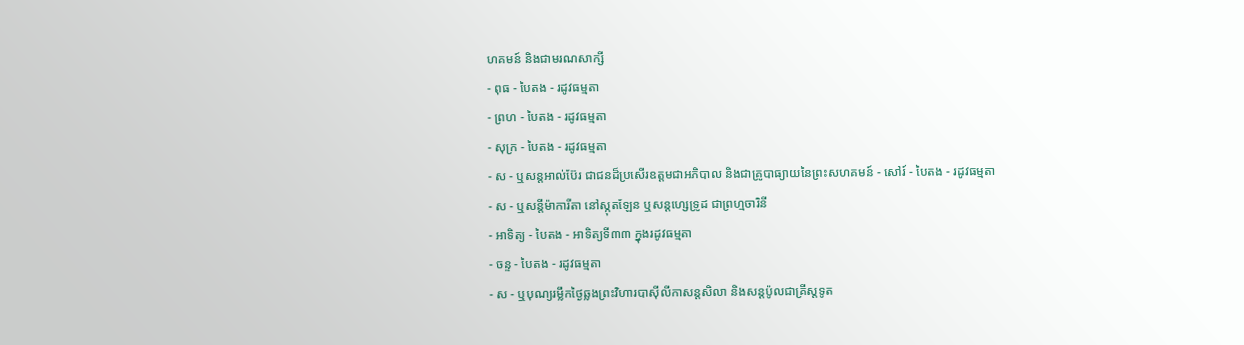ហគមន៍ និងជាមរណសាក្សី
- ពុធ - បៃតង - រដូវធម្មតា
- ព្រហ - បៃតង - រដូវធម្មតា
- សុក្រ - បៃតង - រដូវធម្មតា
- ស - ឬសន្ដអាល់ប៊ែរ ជាជនដ៏ប្រសើរឧត្ដមជាអភិបាល និងជាគ្រូបាធ្យាយនៃព្រះសហគមន៍ - សៅរ៍ - បៃតង - រដូវធម្មតា
- ស - ឬសន្ដីម៉ាការីតា នៅស្កុតឡែន ឬសន្ដហ្សេទ្រូដ ជាព្រហ្មចារិនី
- អាទិត្យ - បៃតង - អាទិត្យទី៣៣ ក្នុងរដូវធម្មតា
- ចន្ទ - បៃតង - រដូវធម្មតា
- ស - ឬបុណ្យរម្លឹកថ្ងៃឆ្លងព្រះវិហារបាស៊ីលីកាសន្ដសិលា និងសន្ដប៉ូលជាគ្រីស្ដទូត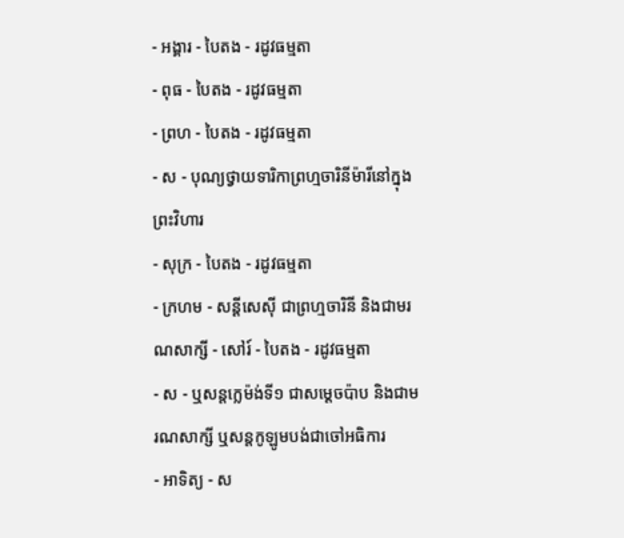- អង្គារ - បៃតង - រដូវធម្មតា
- ពុធ - បៃតង - រដូវធម្មតា
- ព្រហ - បៃតង - រដូវធម្មតា
- ស - បុណ្យថ្វាយទារិកាព្រហ្មចារិនីម៉ារីនៅក្នុងព្រះវិហារ
- សុក្រ - បៃតង - រដូវធម្មតា
- ក្រហម - សន្ដីសេស៊ី ជាព្រហ្មចារិនី និងជាមរណសាក្សី - សៅរ៍ - បៃតង - រដូវធម្មតា
- ស - ឬសន្ដក្លេម៉ង់ទី១ ជាសម្ដេចប៉ាប និងជាមរណសាក្សី ឬសន្ដកូឡូមបង់ជាចៅអធិការ
- អាទិត្យ - ស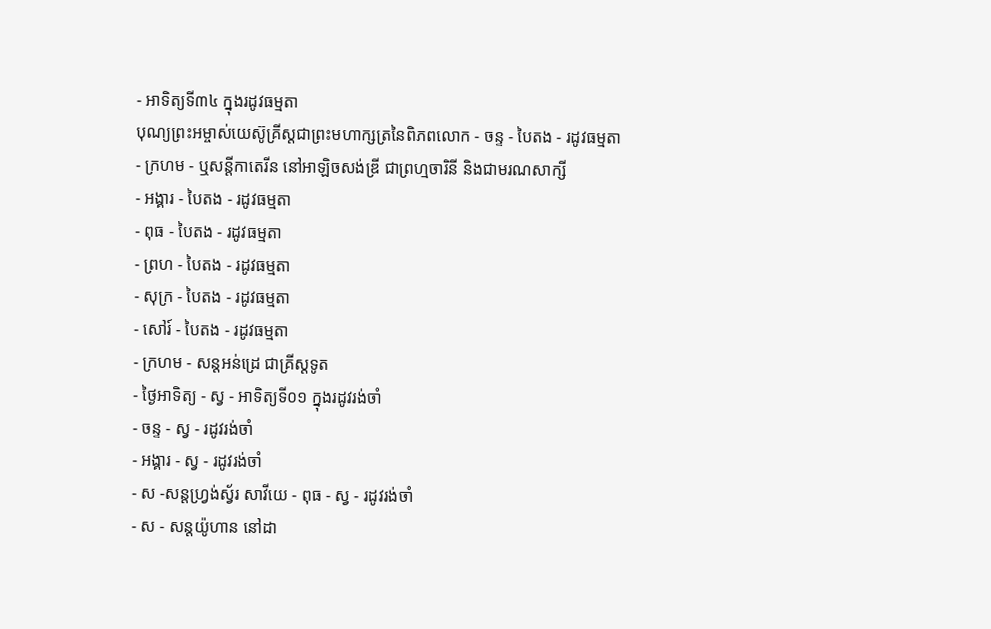- អាទិត្យទី៣៤ ក្នុងរដូវធម្មតា
បុណ្យព្រះអម្ចាស់យេស៊ូគ្រីស្ដជាព្រះមហាក្សត្រនៃពិភពលោក - ចន្ទ - បៃតង - រដូវធម្មតា
- ក្រហម - ឬសន្ដីកាតេរីន នៅអាឡិចសង់ឌ្រី ជាព្រហ្មចារិនី និងជាមរណសាក្សី
- អង្គារ - បៃតង - រដូវធម្មតា
- ពុធ - បៃតង - រដូវធម្មតា
- ព្រហ - បៃតង - រដូវធម្មតា
- សុក្រ - បៃតង - រដូវធម្មតា
- សៅរ៍ - បៃតង - រដូវធម្មតា
- ក្រហម - សន្ដអន់ដ្រេ ជាគ្រីស្ដទូត
- ថ្ងៃអាទិត្យ - ស្វ - អាទិត្យទី០១ ក្នុងរដូវរង់ចាំ
- ចន្ទ - ស្វ - រដូវរង់ចាំ
- អង្គារ - ស្វ - រដូវរង់ចាំ
- ស -សន្ដហ្វ្រង់ស្វ័រ សាវីយេ - ពុធ - ស្វ - រដូវរង់ចាំ
- ស - សន្ដយ៉ូហាន នៅដា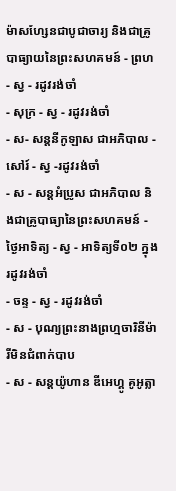ម៉ាសហ្សែនជាបូជាចារ្យ និងជាគ្រូបាធ្យាយនៃព្រះសហគមន៍ - ព្រហ - ស្វ - រដូវរង់ចាំ
- សុក្រ - ស្វ - រដូវរង់ចាំ
- ស- សន្ដនីកូឡាស ជាអភិបាល - សៅរ៍ - ស្វ -រដូវរង់ចាំ
- ស - សន្ដអំប្រូស ជាអភិបាល និងជាគ្រូបាធ្យានៃព្រះសហគមន៍ - ថ្ងៃអាទិត្យ - ស្វ - អាទិត្យទី០២ ក្នុងរដូវរង់ចាំ
- ចន្ទ - ស្វ - រដូវរង់ចាំ
- ស - បុណ្យព្រះនាងព្រហ្មចារិនីម៉ារីមិនជំពាក់បាប
- ស - សន្ដយ៉ូហាន ឌីអេហ្គូ គូអូត្លា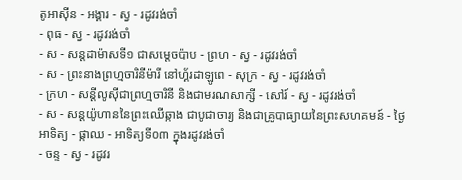តូអាស៊ីន - អង្គារ - ស្វ - រដូវរង់ចាំ
- ពុធ - ស្វ - រដូវរង់ចាំ
- ស - សន្ដដាម៉ាសទី១ ជាសម្ដេចប៉ាប - ព្រហ - ស្វ - រដូវរង់ចាំ
- ស - ព្រះនាងព្រហ្មចារិនីម៉ារី នៅហ្គ័រដាឡូពេ - សុក្រ - ស្វ - រដូវរង់ចាំ
- ក្រហ - សន្ដីលូស៊ីជាព្រហ្មចារិនី និងជាមរណសាក្សី - សៅរ៍ - ស្វ - រដូវរង់ចាំ
- ស - សន្ដយ៉ូហាននៃព្រះឈើឆ្កាង ជាបូជាចារ្យ និងជាគ្រូបាធ្យាយនៃព្រះសហគមន៍ - ថ្ងៃអាទិត្យ - ផ្កាឈ - អាទិត្យទី០៣ ក្នុងរដូវរង់ចាំ
- ចន្ទ - ស្វ - រដូវរ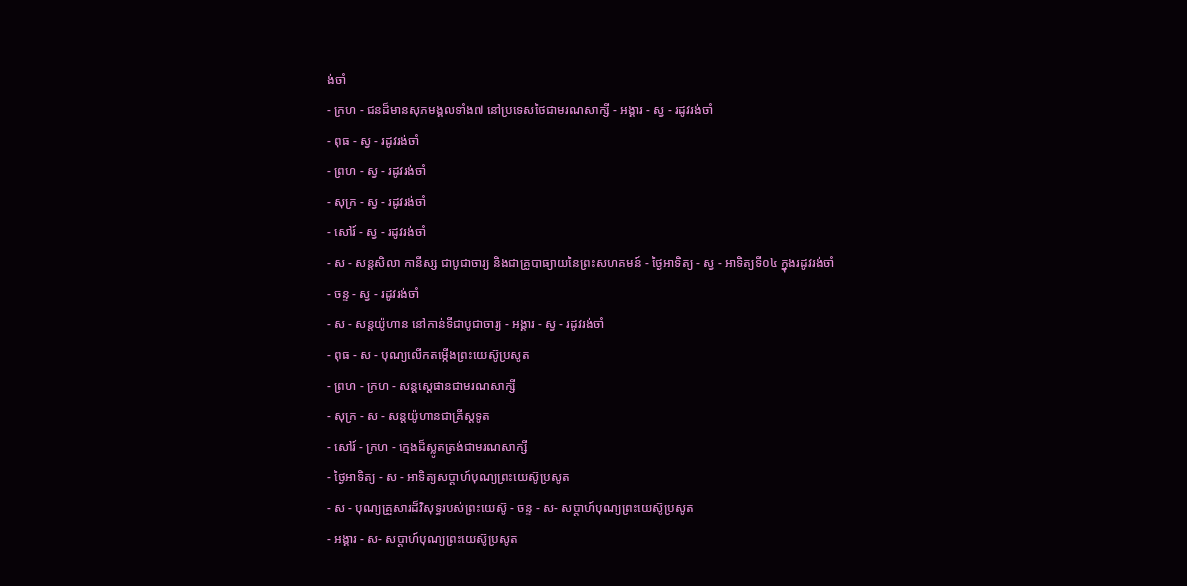ង់ចាំ
- ក្រហ - ជនដ៏មានសុភមង្គលទាំង៧ នៅប្រទេសថៃជាមរណសាក្សី - អង្គារ - ស្វ - រដូវរង់ចាំ
- ពុធ - ស្វ - រដូវរង់ចាំ
- ព្រហ - ស្វ - រដូវរង់ចាំ
- សុក្រ - ស្វ - រដូវរង់ចាំ
- សៅរ៍ - ស្វ - រដូវរង់ចាំ
- ស - សន្ដសិលា កានីស្ស ជាបូជាចារ្យ និងជាគ្រូបាធ្យាយនៃព្រះសហគមន៍ - ថ្ងៃអាទិត្យ - ស្វ - អាទិត្យទី០៤ ក្នុងរដូវរង់ចាំ
- ចន្ទ - ស្វ - រដូវរង់ចាំ
- ស - សន្ដយ៉ូហាន នៅកាន់ទីជាបូជាចារ្យ - អង្គារ - ស្វ - រដូវរង់ចាំ
- ពុធ - ស - បុណ្យលើកតម្កើងព្រះយេស៊ូប្រសូត
- ព្រហ - ក្រហ - សន្តស្តេផានជាមរណសាក្សី
- សុក្រ - ស - សន្តយ៉ូហានជាគ្រីស្តទូត
- សៅរ៍ - ក្រហ - ក្មេងដ៏ស្លូតត្រង់ជាមរណសាក្សី
- ថ្ងៃអាទិត្យ - ស - អាទិត្យសប្ដាហ៍បុណ្យព្រះយេស៊ូប្រសូត
- ស - បុណ្យគ្រួសារដ៏វិសុទ្ធរបស់ព្រះយេស៊ូ - ចន្ទ - ស- សប្ដាហ៍បុណ្យព្រះយេស៊ូប្រសូត
- អង្គារ - ស- សប្ដាហ៍បុណ្យព្រះយេស៊ូប្រសូត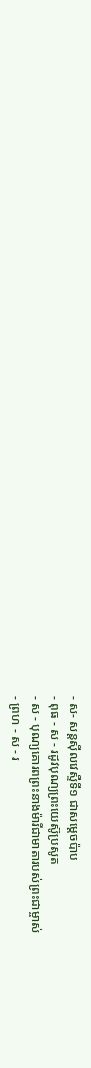- ស- សន្ដស៊ីលវេស្ទឺទី១ ជាសម្ដេចប៉ាប
- ពុធ - ស - រដូវបុណ្យព្រះយេស៊ូប្រសូត
- ស - បុណ្យគោរពព្រះនាងម៉ារីជាមាតារបស់ព្រះជាម្ចាស់
- ព្រហ - ស - រ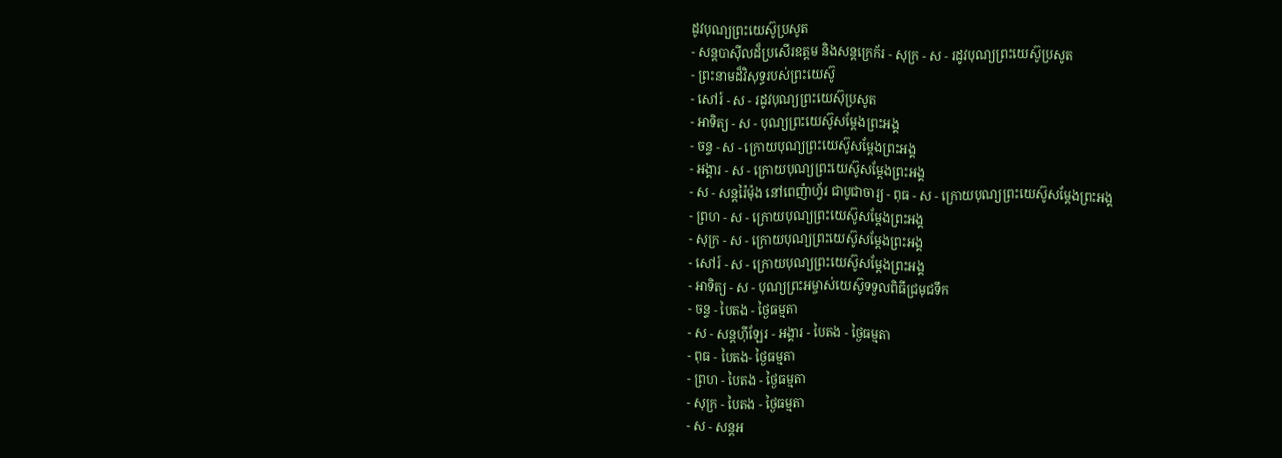ដូវបុណ្យព្រះយេស៊ូប្រសូត
- សន្ដបាស៊ីលដ៏ប្រសើរឧត្ដម និងសន្ដក្រេក័រ - សុក្រ - ស - រដូវបុណ្យព្រះយេស៊ូប្រសូត
- ព្រះនាមដ៏វិសុទ្ធរបស់ព្រះយេស៊ូ
- សៅរ៍ - ស - រដូវបុណ្យព្រះយេស៊ុប្រសូត
- អាទិត្យ - ស - បុណ្យព្រះយេស៊ូសម្ដែងព្រះអង្គ
- ចន្ទ - ស - ក្រោយបុណ្យព្រះយេស៊ូសម្ដែងព្រះអង្គ
- អង្គារ - ស - ក្រោយបុណ្យព្រះយេស៊ូសម្ដែងព្រះអង្គ
- ស - សន្ដរ៉ៃម៉ុង នៅពេញ៉ាហ្វ័រ ជាបូជាចារ្យ - ពុធ - ស - ក្រោយបុណ្យព្រះយេស៊ូសម្ដែងព្រះអង្គ
- ព្រហ - ស - ក្រោយបុណ្យព្រះយេស៊ូសម្ដែងព្រះអង្គ
- សុក្រ - ស - ក្រោយបុណ្យព្រះយេស៊ូសម្ដែងព្រះអង្គ
- សៅរ៍ - ស - ក្រោយបុណ្យព្រះយេស៊ូសម្ដែងព្រះអង្គ
- អាទិត្យ - ស - បុណ្យព្រះអម្ចាស់យេស៊ូទទួលពិធីជ្រមុជទឹក
- ចន្ទ - បៃតង - ថ្ងៃធម្មតា
- ស - សន្ដហ៊ីឡែរ - អង្គារ - បៃតង - ថ្ងៃធម្មតា
- ពុធ - បៃតង- ថ្ងៃធម្មតា
- ព្រហ - បៃតង - ថ្ងៃធម្មតា
- សុក្រ - បៃតង - ថ្ងៃធម្មតា
- ស - សន្ដអ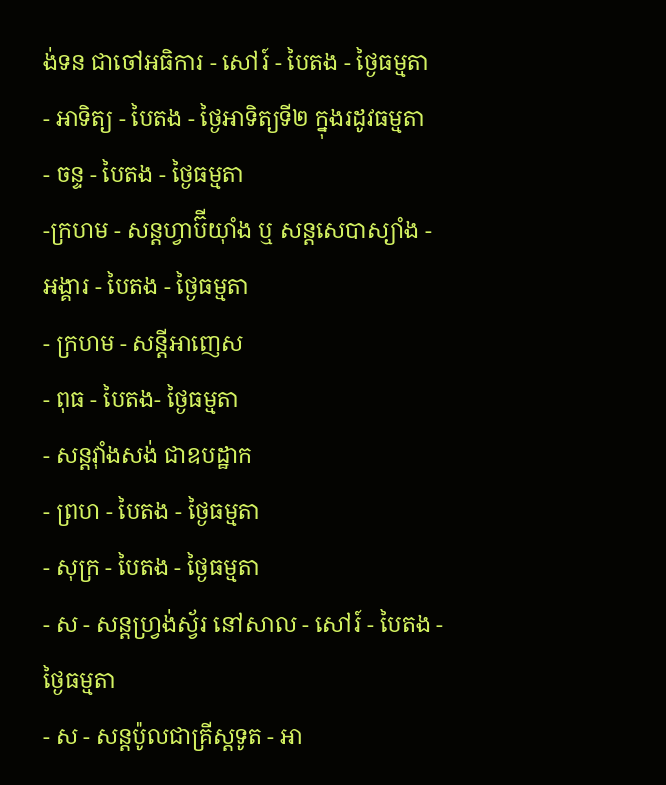ង់ទន ជាចៅអធិការ - សៅរ៍ - បៃតង - ថ្ងៃធម្មតា
- អាទិត្យ - បៃតង - ថ្ងៃអាទិត្យទី២ ក្នុងរដូវធម្មតា
- ចន្ទ - បៃតង - ថ្ងៃធម្មតា
-ក្រហម - សន្ដហ្វាប៊ីយ៉ាំង ឬ សន្ដសេបាស្យាំង - អង្គារ - បៃតង - ថ្ងៃធម្មតា
- ក្រហម - សន្ដីអាញេស
- ពុធ - បៃតង- ថ្ងៃធម្មតា
- សន្ដវ៉ាំងសង់ ជាឧបដ្ឋាក
- ព្រហ - បៃតង - ថ្ងៃធម្មតា
- សុក្រ - បៃតង - ថ្ងៃធម្មតា
- ស - សន្ដហ្វ្រង់ស្វ័រ នៅសាល - សៅរ៍ - បៃតង - ថ្ងៃធម្មតា
- ស - សន្ដប៉ូលជាគ្រីស្ដទូត - អា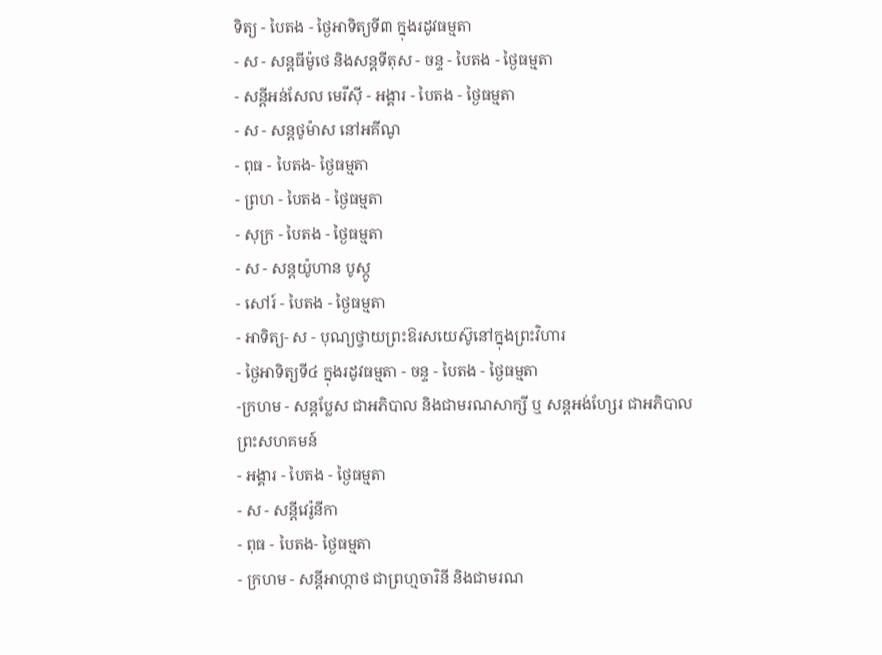ទិត្យ - បៃតង - ថ្ងៃអាទិត្យទី៣ ក្នុងរដូវធម្មតា
- ស - សន្ដធីម៉ូថេ និងសន្ដទីតុស - ចន្ទ - បៃតង - ថ្ងៃធម្មតា
- សន្ដីអន់សែល មេរីស៊ី - អង្គារ - បៃតង - ថ្ងៃធម្មតា
- ស - សន្ដថូម៉ាស នៅអគីណូ
- ពុធ - បៃតង- ថ្ងៃធម្មតា
- ព្រហ - បៃតង - ថ្ងៃធម្មតា
- សុក្រ - បៃតង - ថ្ងៃធម្មតា
- ស - សន្ដយ៉ូហាន បូស្កូ
- សៅរ៍ - បៃតង - ថ្ងៃធម្មតា
- អាទិត្យ- ស - បុណ្យថ្វាយព្រះឱរសយេស៊ូនៅក្នុងព្រះវិហារ
- ថ្ងៃអាទិត្យទី៤ ក្នុងរដូវធម្មតា - ចន្ទ - បៃតង - ថ្ងៃធម្មតា
-ក្រហម - សន្ដប្លែស ជាអភិបាល និងជាមរណសាក្សី ឬ សន្ដអង់ហ្សែរ ជាអភិបាលព្រះសហគមន៍
- អង្គារ - បៃតង - ថ្ងៃធម្មតា
- ស - សន្ដីវេរ៉ូនីកា
- ពុធ - បៃតង- ថ្ងៃធម្មតា
- ក្រហម - សន្ដីអាហ្កាថ ជាព្រហ្មចារិនី និងជាមរណ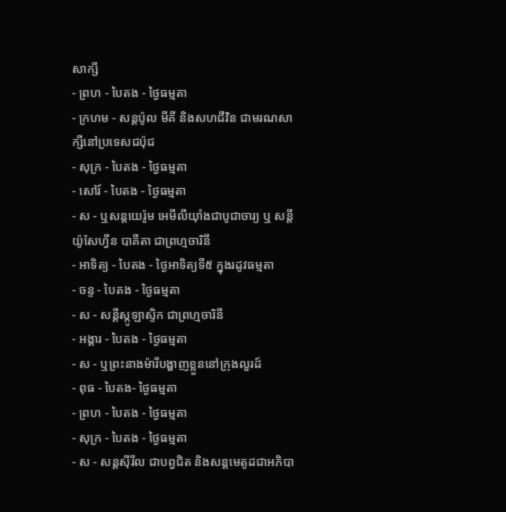សាក្សី
- ព្រហ - បៃតង - ថ្ងៃធម្មតា
- ក្រហម - សន្ដប៉ូល មីគី និងសហជីវិន ជាមរណសាក្សីនៅប្រទេសជប៉ុជ
- សុក្រ - បៃតង - ថ្ងៃធម្មតា
- សៅរ៍ - បៃតង - ថ្ងៃធម្មតា
- ស - ឬសន្ដយេរ៉ូម អេមីលីយ៉ាំងជាបូជាចារ្យ ឬ សន្ដីយ៉ូសែហ្វីន បាគីតា ជាព្រហ្មចារិនី
- អាទិត្យ - បៃតង - ថ្ងៃអាទិត្យទី៥ ក្នុងរដូវធម្មតា
- ចន្ទ - បៃតង - ថ្ងៃធម្មតា
- ស - សន្ដីស្កូឡាស្ទិក ជាព្រហ្មចារិនី
- អង្គារ - បៃតង - ថ្ងៃធម្មតា
- ស - ឬព្រះនាងម៉ារីបង្ហាញខ្លួននៅក្រុងលួរដ៍
- ពុធ - បៃតង- ថ្ងៃធម្មតា
- ព្រហ - បៃតង - ថ្ងៃធម្មតា
- សុក្រ - បៃតង - ថ្ងៃធម្មតា
- ស - សន្ដស៊ីរីល ជាបព្វជិត និងសន្ដមេតូដជាអភិបា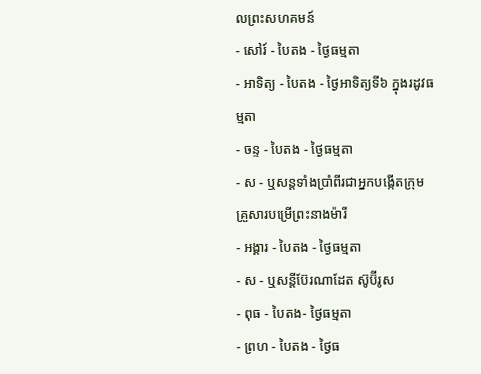លព្រះសហគមន៍
- សៅរ៍ - បៃតង - ថ្ងៃធម្មតា
- អាទិត្យ - បៃតង - ថ្ងៃអាទិត្យទី៦ ក្នុងរដូវធម្មតា
- ចន្ទ - បៃតង - ថ្ងៃធម្មតា
- ស - ឬសន្ដទាំងប្រាំពីរជាអ្នកបង្កើតក្រុមគ្រួសារបម្រើព្រះនាងម៉ារី
- អង្គារ - បៃតង - ថ្ងៃធម្មតា
- ស - ឬសន្ដីប៊ែរណាដែត ស៊ូប៊ីរូស
- ពុធ - បៃតង- ថ្ងៃធម្មតា
- ព្រហ - បៃតង - ថ្ងៃធ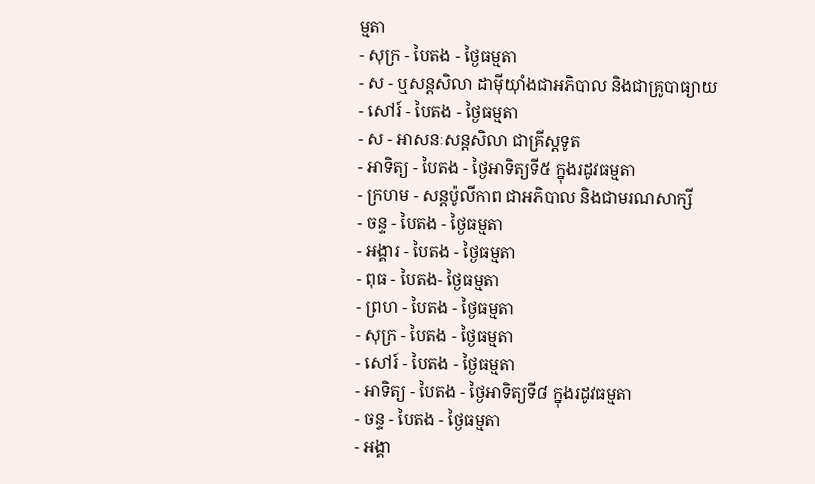ម្មតា
- សុក្រ - បៃតង - ថ្ងៃធម្មតា
- ស - ឬសន្ដសិលា ដាម៉ីយ៉ាំងជាអភិបាល និងជាគ្រូបាធ្យាយ
- សៅរ៍ - បៃតង - ថ្ងៃធម្មតា
- ស - អាសនៈសន្ដសិលា ជាគ្រីស្ដទូត
- អាទិត្យ - បៃតង - ថ្ងៃអាទិត្យទី៥ ក្នុងរដូវធម្មតា
- ក្រហម - សន្ដប៉ូលីកាព ជាអភិបាល និងជាមរណសាក្សី
- ចន្ទ - បៃតង - ថ្ងៃធម្មតា
- អង្គារ - បៃតង - ថ្ងៃធម្មតា
- ពុធ - បៃតង- ថ្ងៃធម្មតា
- ព្រហ - បៃតង - ថ្ងៃធម្មតា
- សុក្រ - បៃតង - ថ្ងៃធម្មតា
- សៅរ៍ - បៃតង - ថ្ងៃធម្មតា
- អាទិត្យ - បៃតង - ថ្ងៃអាទិត្យទី៨ ក្នុងរដូវធម្មតា
- ចន្ទ - បៃតង - ថ្ងៃធម្មតា
- អង្គា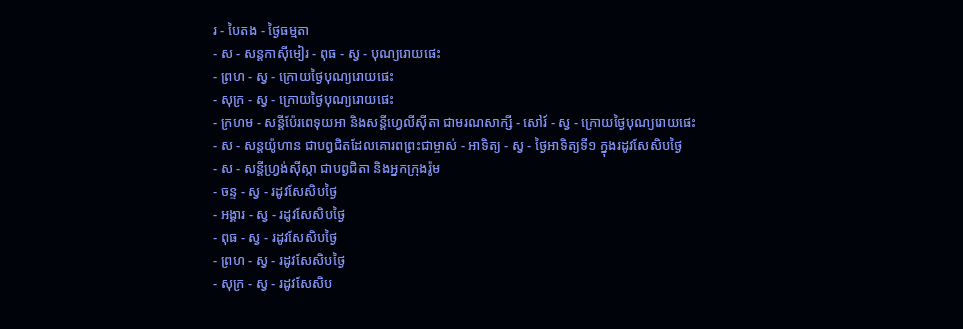រ - បៃតង - ថ្ងៃធម្មតា
- ស - សន្ដកាស៊ីមៀរ - ពុធ - ស្វ - បុណ្យរោយផេះ
- ព្រហ - ស្វ - ក្រោយថ្ងៃបុណ្យរោយផេះ
- សុក្រ - ស្វ - ក្រោយថ្ងៃបុណ្យរោយផេះ
- ក្រហម - សន្ដីប៉ែរពេទុយអា និងសន្ដីហ្វេលីស៊ីតា ជាមរណសាក្សី - សៅរ៍ - ស្វ - ក្រោយថ្ងៃបុណ្យរោយផេះ
- ស - សន្ដយ៉ូហាន ជាបព្វជិតដែលគោរពព្រះជាម្ចាស់ - អាទិត្យ - ស្វ - ថ្ងៃអាទិត្យទី១ ក្នុងរដូវសែសិបថ្ងៃ
- ស - សន្ដីហ្វ្រង់ស៊ីស្កា ជាបព្វជិតា និងអ្នកក្រុងរ៉ូម
- ចន្ទ - ស្វ - រដូវសែសិបថ្ងៃ
- អង្គារ - ស្វ - រដូវសែសិបថ្ងៃ
- ពុធ - ស្វ - រដូវសែសិបថ្ងៃ
- ព្រហ - ស្វ - រដូវសែសិបថ្ងៃ
- សុក្រ - ស្វ - រដូវសែសិប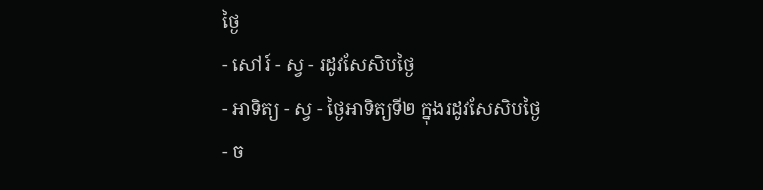ថ្ងៃ
- សៅរ៍ - ស្វ - រដូវសែសិបថ្ងៃ
- អាទិត្យ - ស្វ - ថ្ងៃអាទិត្យទី២ ក្នុងរដូវសែសិបថ្ងៃ
- ច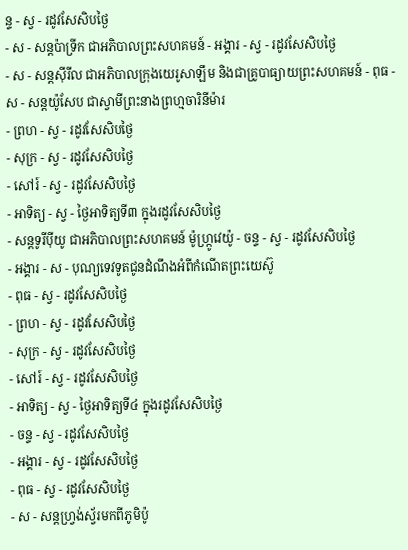ន្ទ - ស្វ - រដូវសែសិបថ្ងៃ
- ស - សន្ដប៉ាទ្រីក ជាអភិបាលព្រះសហគមន៍ - អង្គារ - ស្វ - រដូវសែសិបថ្ងៃ
- ស - សន្ដស៊ីរីល ជាអភិបាលក្រុងយេរូសាឡឹម និងជាគ្រូបាធ្យាយព្រះសហគមន៍ - ពុធ - ស - សន្ដយ៉ូសែប ជាស្វាមីព្រះនាងព្រហ្មចារិនីម៉ារ
- ព្រហ - ស្វ - រដូវសែសិបថ្ងៃ
- សុក្រ - ស្វ - រដូវសែសិបថ្ងៃ
- សៅរ៍ - ស្វ - រដូវសែសិបថ្ងៃ
- អាទិត្យ - ស្វ - ថ្ងៃអាទិត្យទី៣ ក្នុងរដូវសែសិបថ្ងៃ
- សន្ដទូរីប៉ីយូ ជាអភិបាលព្រះសហគមន៍ ម៉ូហ្ក្រូវេយ៉ូ - ចន្ទ - ស្វ - រដូវសែសិបថ្ងៃ
- អង្គារ - ស - បុណ្យទេវទូតជូនដំណឹងអំពីកំណើតព្រះយេស៊ូ
- ពុធ - ស្វ - រដូវសែសិបថ្ងៃ
- ព្រហ - ស្វ - រដូវសែសិបថ្ងៃ
- សុក្រ - ស្វ - រដូវសែសិបថ្ងៃ
- សៅរ៍ - ស្វ - រដូវសែសិបថ្ងៃ
- អាទិត្យ - ស្វ - ថ្ងៃអាទិត្យទី៤ ក្នុងរដូវសែសិបថ្ងៃ
- ចន្ទ - ស្វ - រដូវសែសិបថ្ងៃ
- អង្គារ - ស្វ - រដូវសែសិបថ្ងៃ
- ពុធ - ស្វ - រដូវសែសិបថ្ងៃ
- ស - សន្ដហ្វ្រង់ស្វ័រមកពីភូមិប៉ូ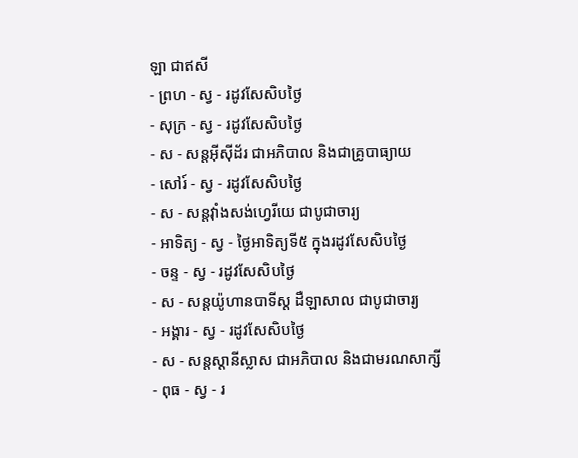ឡា ជាឥសី
- ព្រហ - ស្វ - រដូវសែសិបថ្ងៃ
- សុក្រ - ស្វ - រដូវសែសិបថ្ងៃ
- ស - សន្ដអ៊ីស៊ីដ័រ ជាអភិបាល និងជាគ្រូបាធ្យាយ
- សៅរ៍ - ស្វ - រដូវសែសិបថ្ងៃ
- ស - សន្ដវ៉ាំងសង់ហ្វេរីយេ ជាបូជាចារ្យ
- អាទិត្យ - ស្វ - ថ្ងៃអាទិត្យទី៥ ក្នុងរដូវសែសិបថ្ងៃ
- ចន្ទ - ស្វ - រដូវសែសិបថ្ងៃ
- ស - សន្ដយ៉ូហានបាទីស្ដ ដឺឡាសាល ជាបូជាចារ្យ
- អង្គារ - ស្វ - រដូវសែសិបថ្ងៃ
- ស - សន្ដស្ដានីស្លាស ជាអភិបាល និងជាមរណសាក្សី
- ពុធ - ស្វ - រ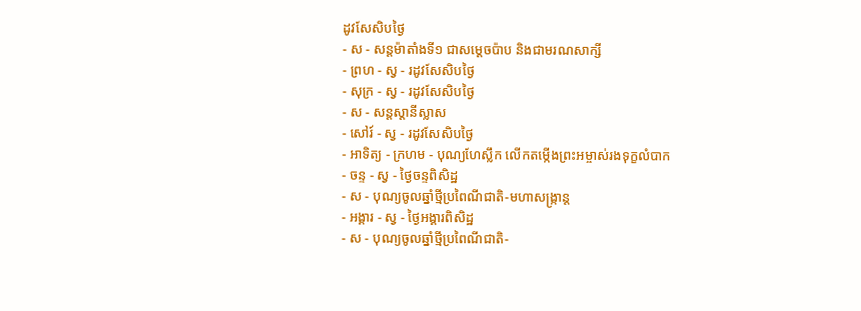ដូវសែសិបថ្ងៃ
- ស - សន្ដម៉ាតាំងទី១ ជាសម្ដេចប៉ាប និងជាមរណសាក្សី
- ព្រហ - ស្វ - រដូវសែសិបថ្ងៃ
- សុក្រ - ស្វ - រដូវសែសិបថ្ងៃ
- ស - សន្ដស្ដានីស្លាស
- សៅរ៍ - ស្វ - រដូវសែសិបថ្ងៃ
- អាទិត្យ - ក្រហម - បុណ្យហែស្លឹក លើកតម្កើងព្រះអម្ចាស់រងទុក្ខលំបាក
- ចន្ទ - ស្វ - ថ្ងៃចន្ទពិសិដ្ឋ
- ស - បុណ្យចូលឆ្នាំថ្មីប្រពៃណីជាតិ-មហាសង្រ្កាន្ដ
- អង្គារ - ស្វ - ថ្ងៃអង្គារពិសិដ្ឋ
- ស - បុណ្យចូលឆ្នាំថ្មីប្រពៃណីជាតិ-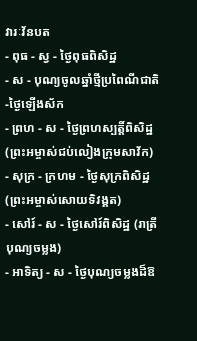វារៈវ័នបត
- ពុធ - ស្វ - ថ្ងៃពុធពិសិដ្ឋ
- ស - បុណ្យចូលឆ្នាំថ្មីប្រពៃណីជាតិ-ថ្ងៃឡើងស័ក
- ព្រហ - ស - ថ្ងៃព្រហស្បត្ដិ៍ពិសិដ្ឋ (ព្រះអម្ចាស់ជប់លៀងក្រុមសាវ័ក)
- សុក្រ - ក្រហម - ថ្ងៃសុក្រពិសិដ្ឋ (ព្រះអម្ចាស់សោយទិវង្គត)
- សៅរ៍ - ស - ថ្ងៃសៅរ៍ពិសិដ្ឋ (រាត្រីបុណ្យចម្លង)
- អាទិត្យ - ស - ថ្ងៃបុណ្យចម្លងដ៏ឱ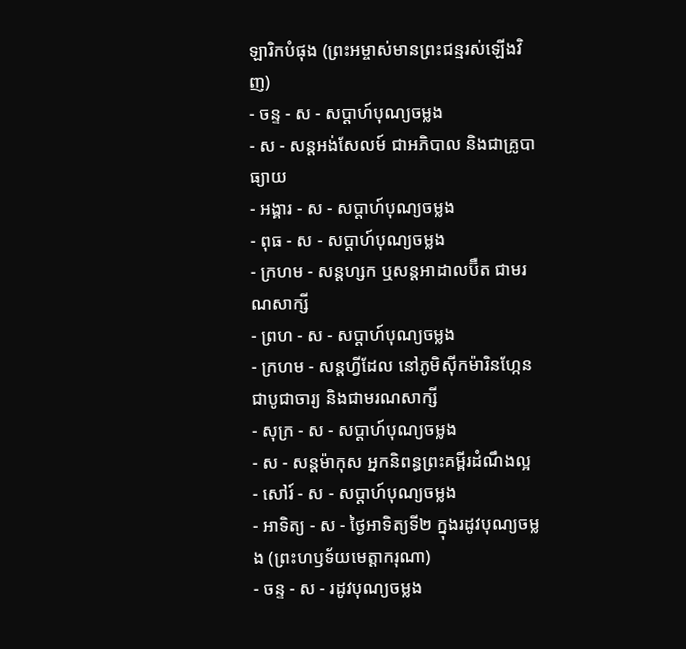ឡារិកបំផុង (ព្រះអម្ចាស់មានព្រះជន្មរស់ឡើងវិញ)
- ចន្ទ - ស - សប្ដាហ៍បុណ្យចម្លង
- ស - សន្ដអង់សែលម៍ ជាអភិបាល និងជាគ្រូបាធ្យាយ
- អង្គារ - ស - សប្ដាហ៍បុណ្យចម្លង
- ពុធ - ស - សប្ដាហ៍បុណ្យចម្លង
- ក្រហម - សន្ដហ្សក ឬសន្ដអាដាលប៊ឺត ជាមរណសាក្សី
- ព្រហ - ស - សប្ដាហ៍បុណ្យចម្លង
- ក្រហម - សន្ដហ្វីដែល នៅភូមិស៊ីកម៉ារិនហ្កែន ជាបូជាចារ្យ និងជាមរណសាក្សី
- សុក្រ - ស - សប្ដាហ៍បុណ្យចម្លង
- ស - សន្ដម៉ាកុស អ្នកនិពន្ធព្រះគម្ពីរដំណឹងល្អ
- សៅរ៍ - ស - សប្ដាហ៍បុណ្យចម្លង
- អាទិត្យ - ស - ថ្ងៃអាទិត្យទី២ ក្នុងរដូវបុណ្យចម្លង (ព្រះហឫទ័យមេត្ដាករុណា)
- ចន្ទ - ស - រដូវបុណ្យចម្លង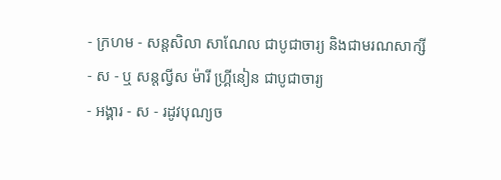- ក្រហម - សន្ដសិលា សាណែល ជាបូជាចារ្យ និងជាមរណសាក្សី
- ស - ឬ សន្ដល្វីស ម៉ារី ហ្គ្រីនៀន ជាបូជាចារ្យ
- អង្គារ - ស - រដូវបុណ្យច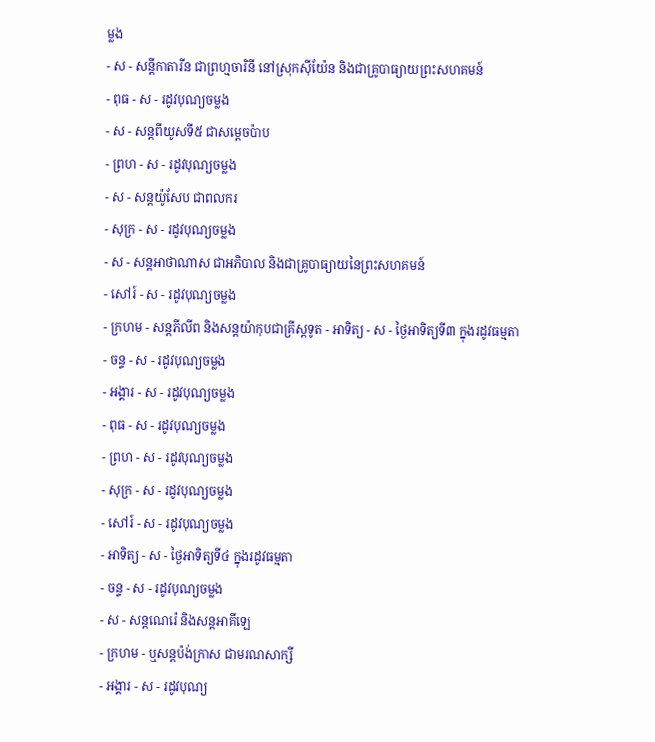ម្លង
- ស - សន្ដីកាតារីន ជាព្រហ្មចារិនី នៅស្រុកស៊ីយ៉ែន និងជាគ្រូបាធ្យាយព្រះសហគមន៍
- ពុធ - ស - រដូវបុណ្យចម្លង
- ស - សន្ដពីយូសទី៥ ជាសម្ដេចប៉ាប
- ព្រហ - ស - រដូវបុណ្យចម្លង
- ស - សន្ដយ៉ូសែប ជាពលករ
- សុក្រ - ស - រដូវបុណ្យចម្លង
- ស - សន្ដអាថាណាស ជាអភិបាល និងជាគ្រូបាធ្យាយនៃព្រះសហគមន៍
- សៅរ៍ - ស - រដូវបុណ្យចម្លង
- ក្រហម - សន្ដភីលីព និងសន្ដយ៉ាកុបជាគ្រីស្ដទូត - អាទិត្យ - ស - ថ្ងៃអាទិត្យទី៣ ក្នុងរដូវធម្មតា
- ចន្ទ - ស - រដូវបុណ្យចម្លង
- អង្គារ - ស - រដូវបុណ្យចម្លង
- ពុធ - ស - រដូវបុណ្យចម្លង
- ព្រហ - ស - រដូវបុណ្យចម្លង
- សុក្រ - ស - រដូវបុណ្យចម្លង
- សៅរ៍ - ស - រដូវបុណ្យចម្លង
- អាទិត្យ - ស - ថ្ងៃអាទិត្យទី៤ ក្នុងរដូវធម្មតា
- ចន្ទ - ស - រដូវបុណ្យចម្លង
- ស - សន្ដណេរ៉េ និងសន្ដអាគីឡេ
- ក្រហម - ឬសន្ដប៉ង់ក្រាស ជាមរណសាក្សី
- អង្គារ - ស - រដូវបុណ្យ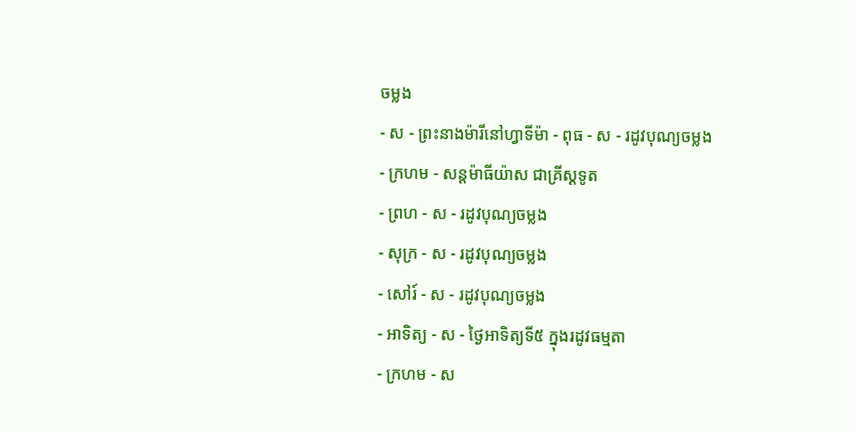ចម្លង
- ស - ព្រះនាងម៉ារីនៅហ្វាទីម៉ា - ពុធ - ស - រដូវបុណ្យចម្លង
- ក្រហម - សន្ដម៉ាធីយ៉ាស ជាគ្រីស្ដទូត
- ព្រហ - ស - រដូវបុណ្យចម្លង
- សុក្រ - ស - រដូវបុណ្យចម្លង
- សៅរ៍ - ស - រដូវបុណ្យចម្លង
- អាទិត្យ - ស - ថ្ងៃអាទិត្យទី៥ ក្នុងរដូវធម្មតា
- ក្រហម - ស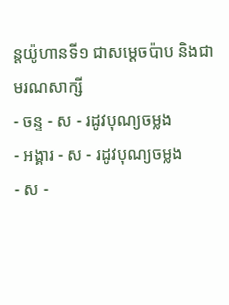ន្ដយ៉ូហានទី១ ជាសម្ដេចប៉ាប និងជាមរណសាក្សី
- ចន្ទ - ស - រដូវបុណ្យចម្លង
- អង្គារ - ស - រដូវបុណ្យចម្លង
- ស -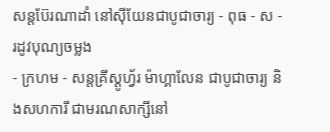សន្ដប៊ែរណាដាំ នៅស៊ីយែនជាបូជាចារ្យ - ពុធ - ស - រដូវបុណ្យចម្លង
- ក្រហម - សន្ដគ្រីស្ដូហ្វ័រ ម៉ាហ្គាលែន ជាបូជាចារ្យ និងសហការី ជាមរណសាក្សីនៅ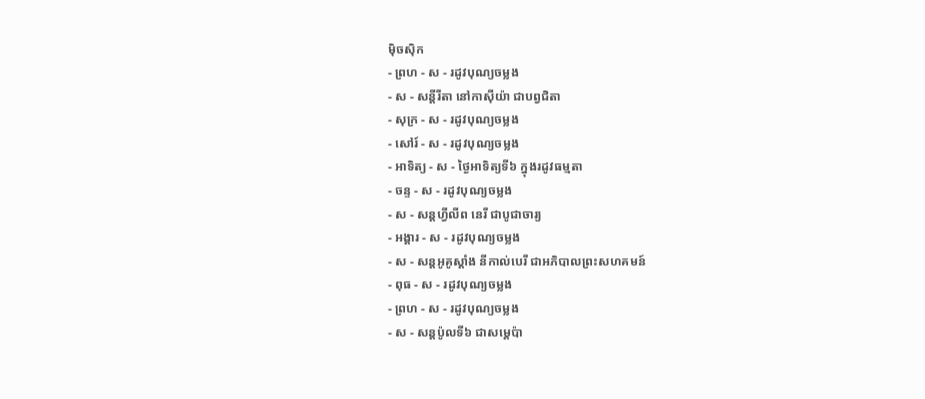ម៉ិចស៊ិក
- ព្រហ - ស - រដូវបុណ្យចម្លង
- ស - សន្ដីរីតា នៅកាស៊ីយ៉ា ជាបព្វជិតា
- សុក្រ - ស - រដូវបុណ្យចម្លង
- សៅរ៍ - ស - រដូវបុណ្យចម្លង
- អាទិត្យ - ស - ថ្ងៃអាទិត្យទី៦ ក្នុងរដូវធម្មតា
- ចន្ទ - ស - រដូវបុណ្យចម្លង
- ស - សន្ដហ្វីលីព នេរី ជាបូជាចារ្យ
- អង្គារ - ស - រដូវបុណ្យចម្លង
- ស - សន្ដអូគូស្ដាំង នីកាល់បេរី ជាអភិបាលព្រះសហគមន៍
- ពុធ - ស - រដូវបុណ្យចម្លង
- ព្រហ - ស - រដូវបុណ្យចម្លង
- ស - សន្ដប៉ូលទី៦ ជាសម្ដេប៉ា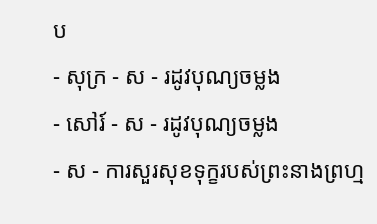ប
- សុក្រ - ស - រដូវបុណ្យចម្លង
- សៅរ៍ - ស - រដូវបុណ្យចម្លង
- ស - ការសួរសុខទុក្ខរបស់ព្រះនាងព្រហ្ម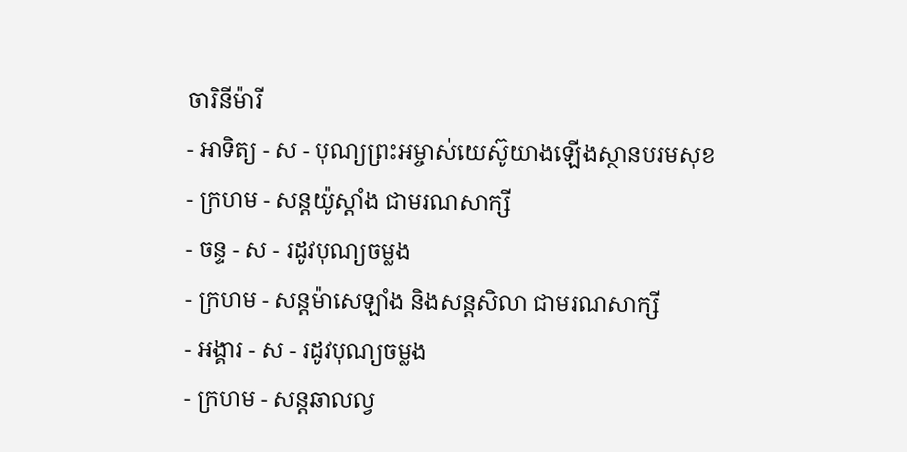ចារិនីម៉ារី
- អាទិត្យ - ស - បុណ្យព្រះអម្ចាស់យេស៊ូយាងឡើងស្ថានបរមសុខ
- ក្រហម - សន្ដយ៉ូស្ដាំង ជាមរណសាក្សី
- ចន្ទ - ស - រដូវបុណ្យចម្លង
- ក្រហម - សន្ដម៉ាសេឡាំង និងសន្ដសិលា ជាមរណសាក្សី
- អង្គារ - ស - រដូវបុណ្យចម្លង
- ក្រហម - សន្ដឆាលល្វ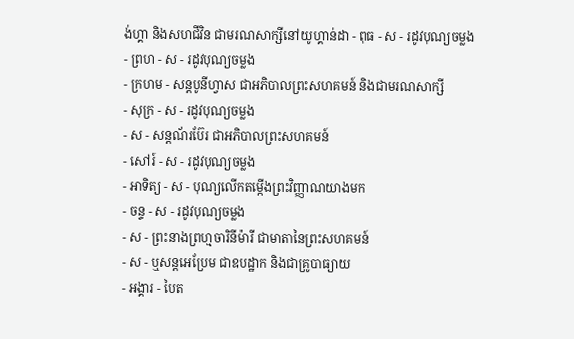ង់ហ្គា និងសហជីវិន ជាមរណសាក្សីនៅយូហ្គាន់ដា - ពុធ - ស - រដូវបុណ្យចម្លង
- ព្រហ - ស - រដូវបុណ្យចម្លង
- ក្រហម - សន្ដបូនីហ្វាស ជាអភិបាលព្រះសហគមន៍ និងជាមរណសាក្សី
- សុក្រ - ស - រដូវបុណ្យចម្លង
- ស - សន្ដណ័រប៊ែរ ជាអភិបាលព្រះសហគមន៍
- សៅរ៍ - ស - រដូវបុណ្យចម្លង
- អាទិត្យ - ស - បុណ្យលើកតម្កើងព្រះវិញ្ញាណយាងមក
- ចន្ទ - ស - រដូវបុណ្យចម្លង
- ស - ព្រះនាងព្រហ្មចារិនីម៉ារី ជាមាតានៃព្រះសហគមន៍
- ស - ឬសន្ដអេប្រែម ជាឧបដ្ឋាក និងជាគ្រូបាធ្យាយ
- អង្គារ - បៃត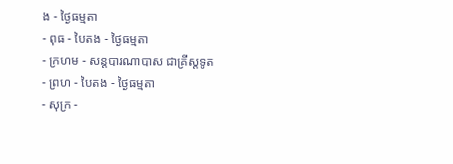ង - ថ្ងៃធម្មតា
- ពុធ - បៃតង - ថ្ងៃធម្មតា
- ក្រហម - សន្ដបារណាបាស ជាគ្រីស្ដទូត
- ព្រហ - បៃតង - ថ្ងៃធម្មតា
- សុក្រ -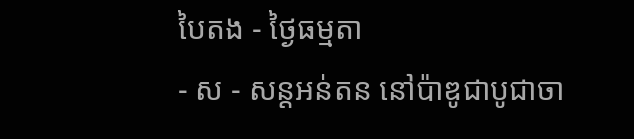បៃតង - ថ្ងៃធម្មតា
- ស - សន្ដអន់តន នៅប៉ាឌូជាបូជាចា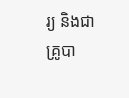រ្យ និងជាគ្រូបា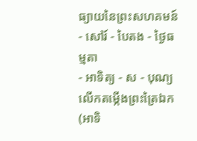ធ្យាយនៃព្រះសហគមន៍
- សៅរ៍ - បៃតង - ថ្ងៃធម្មតា
- អាទិត្យ - ស - បុណ្យលើកតម្កើងព្រះត្រៃឯក (អាទិ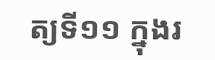ត្យទី១១ ក្នុងរ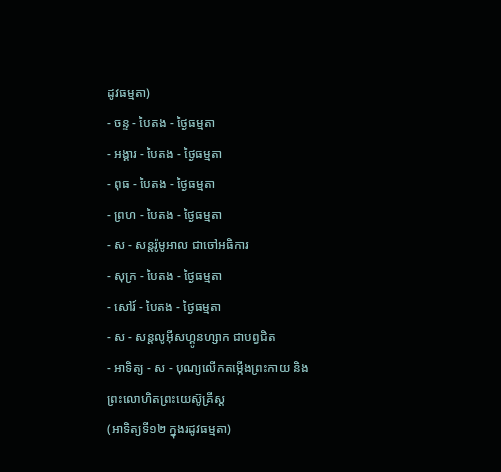ដូវធម្មតា)
- ចន្ទ - បៃតង - ថ្ងៃធម្មតា
- អង្គារ - បៃតង - ថ្ងៃធម្មតា
- ពុធ - បៃតង - ថ្ងៃធម្មតា
- ព្រហ - បៃតង - ថ្ងៃធម្មតា
- ស - សន្ដរ៉ូមូអាល ជាចៅអធិការ
- សុក្រ - បៃតង - ថ្ងៃធម្មតា
- សៅរ៍ - បៃតង - ថ្ងៃធម្មតា
- ស - សន្ដលូអ៊ីសហ្គូនហ្សាក ជាបព្វជិត
- អាទិត្យ - ស - បុណ្យលើកតម្កើងព្រះកាយ និងព្រះលោហិតព្រះយេស៊ូគ្រីស្ដ
(អាទិត្យទី១២ ក្នុងរដូវធម្មតា)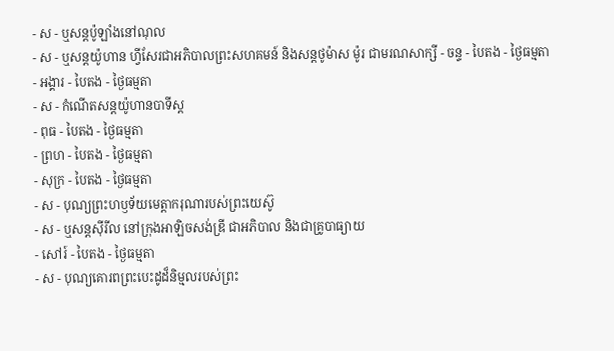- ស - ឬសន្ដប៉ូឡាំងនៅណុល
- ស - ឬសន្ដយ៉ូហាន ហ្វីសែរជាអភិបាលព្រះសហគមន៍ និងសន្ដថូម៉ាស ម៉ូរ ជាមរណសាក្សី - ចន្ទ - បៃតង - ថ្ងៃធម្មតា
- អង្គារ - បៃតង - ថ្ងៃធម្មតា
- ស - កំណើតសន្ដយ៉ូហានបាទីស្ដ
- ពុធ - បៃតង - ថ្ងៃធម្មតា
- ព្រហ - បៃតង - ថ្ងៃធម្មតា
- សុក្រ - បៃតង - ថ្ងៃធម្មតា
- ស - បុណ្យព្រះហឫទ័យមេត្ដាករុណារបស់ព្រះយេស៊ូ
- ស - ឬសន្ដស៊ីរីល នៅក្រុងអាឡិចសង់ឌ្រី ជាអភិបាល និងជាគ្រូបាធ្យាយ
- សៅរ៍ - បៃតង - ថ្ងៃធម្មតា
- ស - បុណ្យគោរពព្រះបេះដូដ៏និម្មលរបស់ព្រះ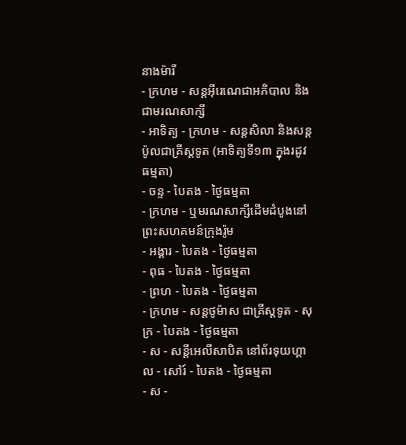នាងម៉ារី
- ក្រហម - សន្ដអ៊ីរេណេជាអភិបាល និងជាមរណសាក្សី
- អាទិត្យ - ក្រហម - សន្ដសិលា និងសន្ដប៉ូលជាគ្រីស្ដទូត (អាទិត្យទី១៣ ក្នុងរដូវធម្មតា)
- ចន្ទ - បៃតង - ថ្ងៃធម្មតា
- ក្រហម - ឬមរណសាក្សីដើមដំបូងនៅព្រះសហគមន៍ក្រុងរ៉ូម
- អង្គារ - បៃតង - ថ្ងៃធម្មតា
- ពុធ - បៃតង - ថ្ងៃធម្មតា
- ព្រហ - បៃតង - ថ្ងៃធម្មតា
- ក្រហម - សន្ដថូម៉ាស ជាគ្រីស្ដទូត - សុក្រ - បៃតង - ថ្ងៃធម្មតា
- ស - សន្ដីអេលីសាបិត នៅព័រទុយហ្គាល - សៅរ៍ - បៃតង - ថ្ងៃធម្មតា
- ស -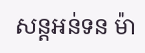សន្ដអន់ទន ម៉ា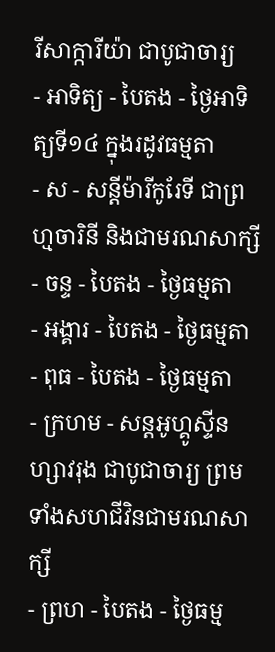រីសាក្ការីយ៉ា ជាបូជាចារ្យ
- អាទិត្យ - បៃតង - ថ្ងៃអាទិត្យទី១៤ ក្នុងរដូវធម្មតា
- ស - សន្ដីម៉ារីកូរែទី ជាព្រហ្មចារិនី និងជាមរណសាក្សី - ចន្ទ - បៃតង - ថ្ងៃធម្មតា
- អង្គារ - បៃតង - ថ្ងៃធម្មតា
- ពុធ - បៃតង - ថ្ងៃធម្មតា
- ក្រហម - សន្ដអូហ្គូស្ទីនហ្សាវរុង ជាបូជាចារ្យ ព្រមទាំងសហជីវិនជាមរណសាក្សី
- ព្រហ - បៃតង - ថ្ងៃធម្ម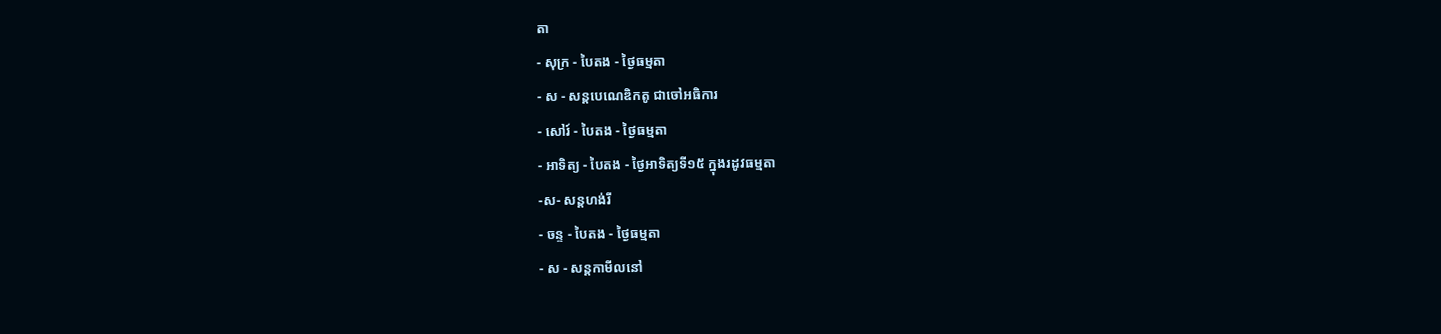តា
- សុក្រ - បៃតង - ថ្ងៃធម្មតា
- ស - សន្ដបេណេឌិកតូ ជាចៅអធិការ
- សៅរ៍ - បៃតង - ថ្ងៃធម្មតា
- អាទិត្យ - បៃតង - ថ្ងៃអាទិត្យទី១៥ ក្នុងរដូវធម្មតា
-ស- សន្ដហង់រី
- ចន្ទ - បៃតង - ថ្ងៃធម្មតា
- ស - សន្ដកាមីលនៅ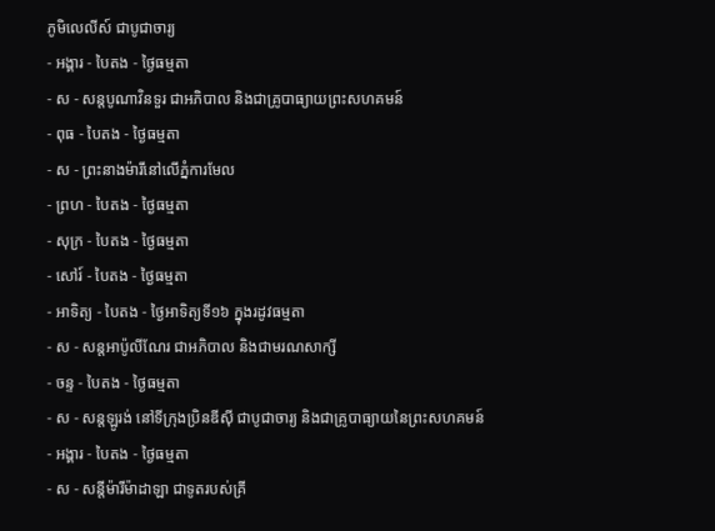ភូមិលេលីស៍ ជាបូជាចារ្យ
- អង្គារ - បៃតង - ថ្ងៃធម្មតា
- ស - សន្ដបូណាវិនទួរ ជាអភិបាល និងជាគ្រូបាធ្យាយព្រះសហគមន៍
- ពុធ - បៃតង - ថ្ងៃធម្មតា
- ស - ព្រះនាងម៉ារីនៅលើភ្នំការមែល
- ព្រហ - បៃតង - ថ្ងៃធម្មតា
- សុក្រ - បៃតង - ថ្ងៃធម្មតា
- សៅរ៍ - បៃតង - ថ្ងៃធម្មតា
- អាទិត្យ - បៃតង - ថ្ងៃអាទិត្យទី១៦ ក្នុងរដូវធម្មតា
- ស - សន្ដអាប៉ូលីណែរ ជាអភិបាល និងជាមរណសាក្សី
- ចន្ទ - បៃតង - ថ្ងៃធម្មតា
- ស - សន្ដឡូរង់ នៅទីក្រុងប្រិនឌីស៊ី ជាបូជាចារ្យ និងជាគ្រូបាធ្យាយនៃព្រះសហគមន៍
- អង្គារ - បៃតង - ថ្ងៃធម្មតា
- ស - សន្ដីម៉ារីម៉ាដាឡា ជាទូតរបស់គ្រី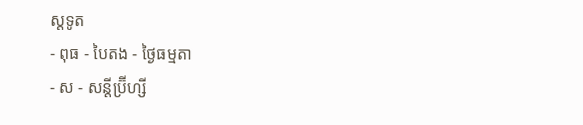ស្ដទូត
- ពុធ - បៃតង - ថ្ងៃធម្មតា
- ស - សន្ដីប្រ៊ីហ្សី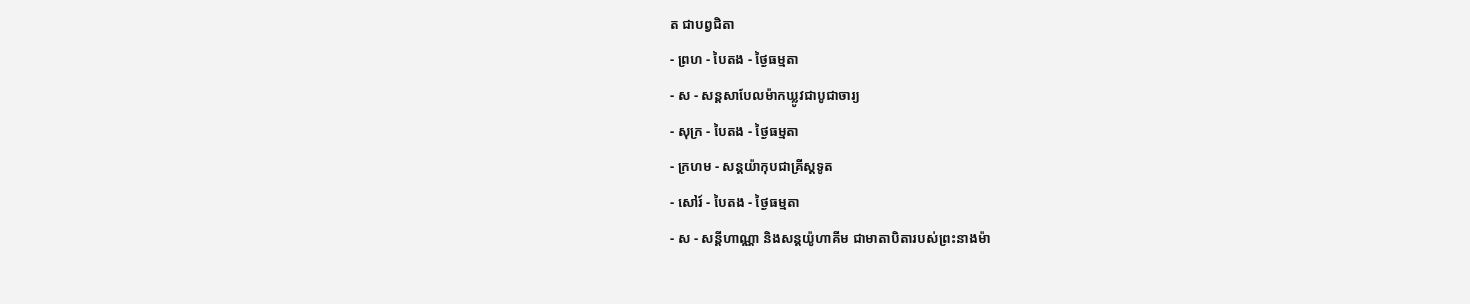ត ជាបព្វជិតា
- ព្រហ - បៃតង - ថ្ងៃធម្មតា
- ស - សន្ដសាបែលម៉ាកឃ្លូវជាបូជាចារ្យ
- សុក្រ - បៃតង - ថ្ងៃធម្មតា
- ក្រហម - សន្ដយ៉ាកុបជាគ្រីស្ដទូត
- សៅរ៍ - បៃតង - ថ្ងៃធម្មតា
- ស - សន្ដីហាណ្ណា និងសន្ដយ៉ូហាគីម ជាមាតាបិតារបស់ព្រះនាងម៉ា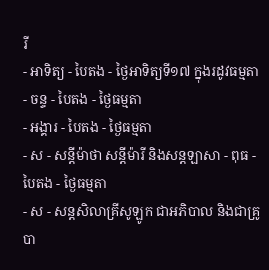រី
- អាទិត្យ - បៃតង - ថ្ងៃអាទិត្យទី១៧ ក្នុងរដូវធម្មតា
- ចន្ទ - បៃតង - ថ្ងៃធម្មតា
- អង្គារ - បៃតង - ថ្ងៃធម្មតា
- ស - សន្ដីម៉ាថា សន្ដីម៉ារី និងសន្ដឡាសា - ពុធ - បៃតង - ថ្ងៃធម្មតា
- ស - សន្ដសិលាគ្រីសូឡូក ជាអភិបាល និងជាគ្រូបា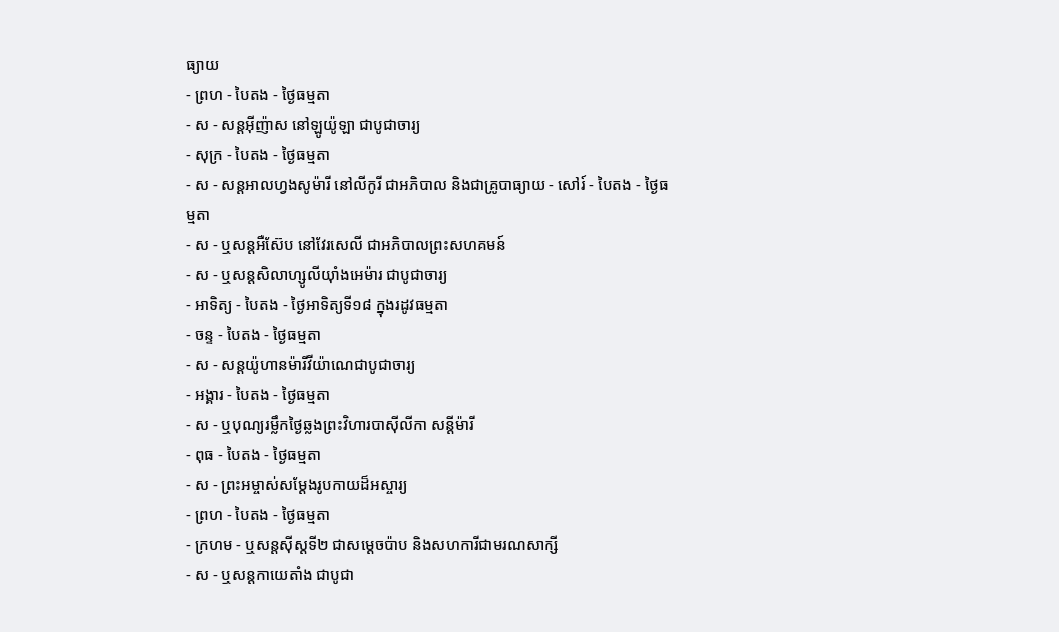ធ្យាយ
- ព្រហ - បៃតង - ថ្ងៃធម្មតា
- ស - សន្ដអ៊ីញ៉ាស នៅឡូយ៉ូឡា ជាបូជាចារ្យ
- សុក្រ - បៃតង - ថ្ងៃធម្មតា
- ស - សន្ដអាលហ្វងសូម៉ារី នៅលីកូរី ជាអភិបាល និងជាគ្រូបាធ្យាយ - សៅរ៍ - បៃតង - ថ្ងៃធម្មតា
- ស - ឬសន្ដអឺស៊ែប នៅវែរសេលី ជាអភិបាលព្រះសហគមន៍
- ស - ឬសន្ដសិលាហ្សូលីយ៉ាំងអេម៉ារ ជាបូជាចារ្យ
- អាទិត្យ - បៃតង - ថ្ងៃអាទិត្យទី១៨ ក្នុងរដូវធម្មតា
- ចន្ទ - បៃតង - ថ្ងៃធម្មតា
- ស - សន្ដយ៉ូហានម៉ារីវីយ៉ាណេជាបូជាចារ្យ
- អង្គារ - បៃតង - ថ្ងៃធម្មតា
- ស - ឬបុណ្យរម្លឹកថ្ងៃឆ្លងព្រះវិហារបាស៊ីលីកា សន្ដីម៉ារី
- ពុធ - បៃតង - ថ្ងៃធម្មតា
- ស - ព្រះអម្ចាស់សម្ដែងរូបកាយដ៏អស្ចារ្យ
- ព្រហ - បៃតង - ថ្ងៃធម្មតា
- ក្រហម - ឬសន្ដស៊ីស្ដទី២ ជាសម្ដេចប៉ាប និងសហការីជាមរណសាក្សី
- ស - ឬសន្ដកាយេតាំង ជាបូជា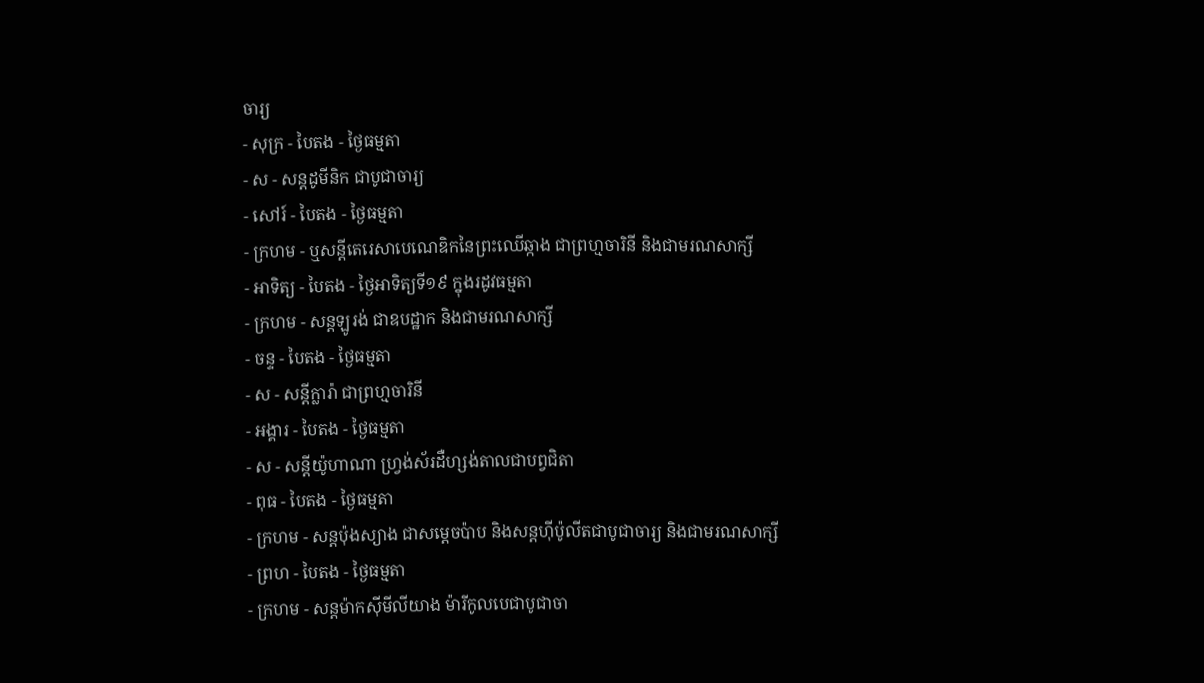ចារ្យ
- សុក្រ - បៃតង - ថ្ងៃធម្មតា
- ស - សន្ដដូមីនិក ជាបូជាចារ្យ
- សៅរ៍ - បៃតង - ថ្ងៃធម្មតា
- ក្រហម - ឬសន្ដីតេរេសាបេណេឌិកនៃព្រះឈើឆ្កាង ជាព្រហ្មចារិនី និងជាមរណសាក្សី
- អាទិត្យ - បៃតង - ថ្ងៃអាទិត្យទី១៩ ក្នុងរដូវធម្មតា
- ក្រហម - សន្ដឡូរង់ ជាឧបដ្ឋាក និងជាមរណសាក្សី
- ចន្ទ - បៃតង - ថ្ងៃធម្មតា
- ស - សន្ដីក្លារ៉ា ជាព្រហ្មចារិនី
- អង្គារ - បៃតង - ថ្ងៃធម្មតា
- ស - សន្ដីយ៉ូហាណា ហ្វ្រង់ស័រដឺហ្សង់តាលជាបព្វជិតា
- ពុធ - បៃតង - ថ្ងៃធម្មតា
- ក្រហម - សន្ដប៉ុងស្យាង ជាសម្ដេចប៉ាប និងសន្ដហ៊ីប៉ូលីតជាបូជាចារ្យ និងជាមរណសាក្សី
- ព្រហ - បៃតង - ថ្ងៃធម្មតា
- ក្រហម - សន្ដម៉ាកស៊ីមីលីយាង ម៉ារីកូលបេជាបូជាចា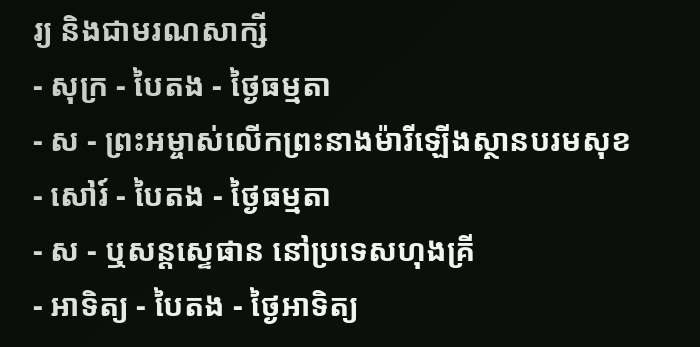រ្យ និងជាមរណសាក្សី
- សុក្រ - បៃតង - ថ្ងៃធម្មតា
- ស - ព្រះអម្ចាស់លើកព្រះនាងម៉ារីឡើងស្ថានបរមសុខ
- សៅរ៍ - បៃតង - ថ្ងៃធម្មតា
- ស - ឬសន្ដស្ទេផាន នៅប្រទេសហុងគ្រី
- អាទិត្យ - បៃតង - ថ្ងៃអាទិត្យ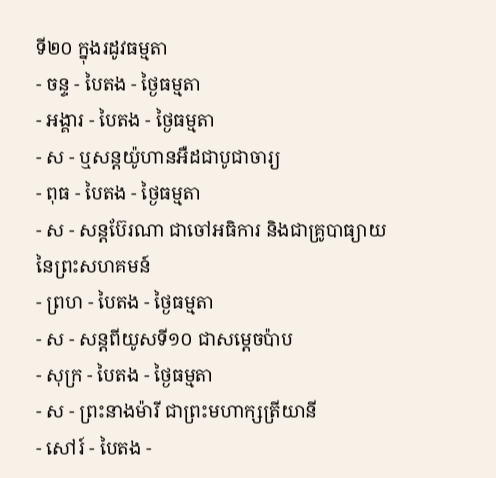ទី២០ ក្នុងរដូវធម្មតា
- ចន្ទ - បៃតង - ថ្ងៃធម្មតា
- អង្គារ - បៃតង - ថ្ងៃធម្មតា
- ស - ឬសន្ដយ៉ូហានអឺដជាបូជាចារ្យ
- ពុធ - បៃតង - ថ្ងៃធម្មតា
- ស - សន្ដប៊ែរណា ជាចៅអធិការ និងជាគ្រូបាធ្យាយនៃព្រះសហគមន៍
- ព្រហ - បៃតង - ថ្ងៃធម្មតា
- ស - សន្ដពីយូសទី១០ ជាសម្ដេចប៉ាប
- សុក្រ - បៃតង - ថ្ងៃធម្មតា
- ស - ព្រះនាងម៉ារី ជាព្រះមហាក្សត្រីយានី
- សៅរ៍ - បៃតង -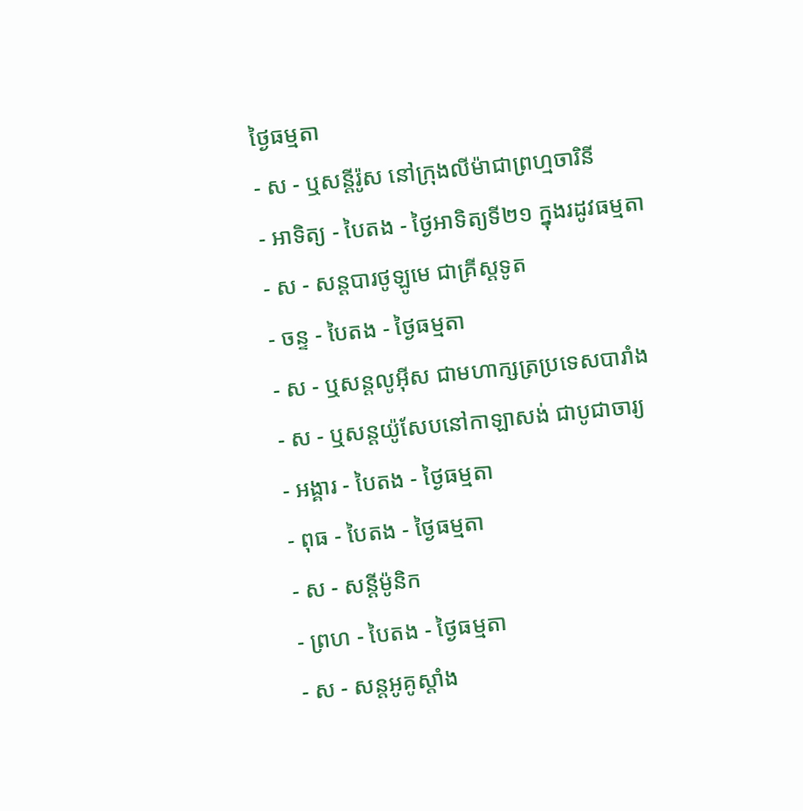ថ្ងៃធម្មតា
- ស - ឬសន្ដីរ៉ូស នៅក្រុងលីម៉ាជាព្រហ្មចារិនី
- អាទិត្យ - បៃតង - ថ្ងៃអាទិត្យទី២១ ក្នុងរដូវធម្មតា
- ស - សន្ដបារថូឡូមេ ជាគ្រីស្ដទូត
- ចន្ទ - បៃតង - ថ្ងៃធម្មតា
- ស - ឬសន្ដលូអ៊ីស ជាមហាក្សត្រប្រទេសបារាំង
- ស - ឬសន្ដយ៉ូសែបនៅកាឡាសង់ ជាបូជាចារ្យ
- អង្គារ - បៃតង - ថ្ងៃធម្មតា
- ពុធ - បៃតង - ថ្ងៃធម្មតា
- ស - សន្ដីម៉ូនិក
- ព្រហ - បៃតង - ថ្ងៃធម្មតា
- ស - សន្ដអូគូស្ដាំង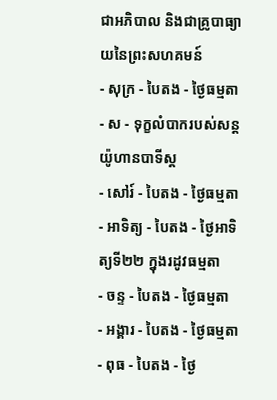ជាអភិបាល និងជាគ្រូបាធ្យាយនៃព្រះសហគមន៍
- សុក្រ - បៃតង - ថ្ងៃធម្មតា
- ស - ទុក្ខលំបាករបស់សន្ដយ៉ូហានបាទីស្ដ
- សៅរ៍ - បៃតង - ថ្ងៃធម្មតា
- អាទិត្យ - បៃតង - ថ្ងៃអាទិត្យទី២២ ក្នុងរដូវធម្មតា
- ចន្ទ - បៃតង - ថ្ងៃធម្មតា
- អង្គារ - បៃតង - ថ្ងៃធម្មតា
- ពុធ - បៃតង - ថ្ងៃ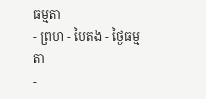ធម្មតា
- ព្រហ - បៃតង - ថ្ងៃធម្មតា
-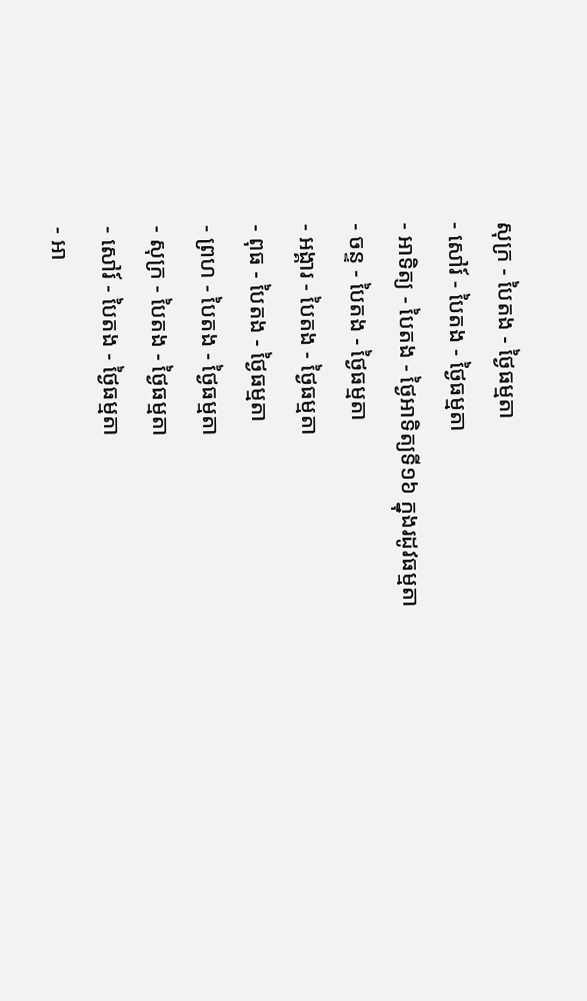សុក្រ - បៃតង - ថ្ងៃធម្មតា
- សៅរ៍ - បៃតង - ថ្ងៃធម្មតា
- អាទិត្យ - បៃតង - ថ្ងៃអាទិត្យទី១៦ ក្នុងរដូវធម្មតា
- ចន្ទ - បៃតង - ថ្ងៃធម្មតា
- អង្គារ - បៃតង - ថ្ងៃធម្មតា
- ពុធ - បៃតង - ថ្ងៃធម្មតា
- ព្រហ - បៃតង - ថ្ងៃធម្មតា
- សុក្រ - បៃតង - ថ្ងៃធម្មតា
- សៅរ៍ - បៃតង - ថ្ងៃធម្មតា
- អា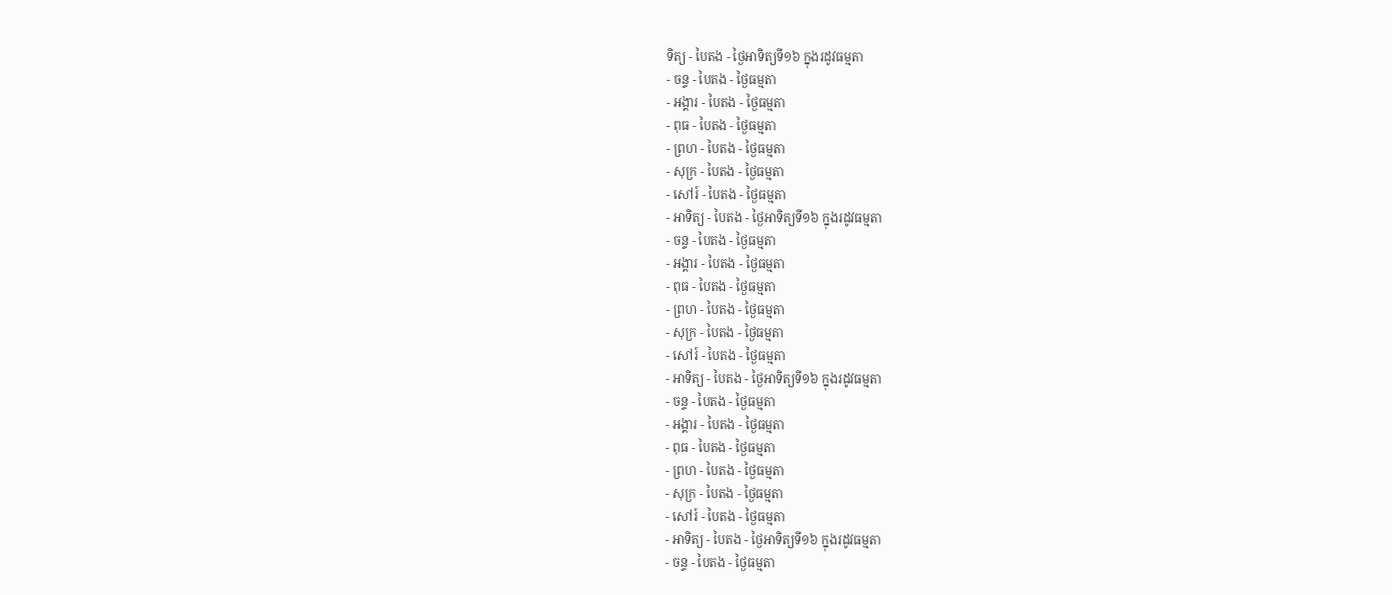ទិត្យ - បៃតង - ថ្ងៃអាទិត្យទី១៦ ក្នុងរដូវធម្មតា
- ចន្ទ - បៃតង - ថ្ងៃធម្មតា
- អង្គារ - បៃតង - ថ្ងៃធម្មតា
- ពុធ - បៃតង - ថ្ងៃធម្មតា
- ព្រហ - បៃតង - ថ្ងៃធម្មតា
- សុក្រ - បៃតង - ថ្ងៃធម្មតា
- សៅរ៍ - បៃតង - ថ្ងៃធម្មតា
- អាទិត្យ - បៃតង - ថ្ងៃអាទិត្យទី១៦ ក្នុងរដូវធម្មតា
- ចន្ទ - បៃតង - ថ្ងៃធម្មតា
- អង្គារ - បៃតង - ថ្ងៃធម្មតា
- ពុធ - បៃតង - ថ្ងៃធម្មតា
- ព្រហ - បៃតង - ថ្ងៃធម្មតា
- សុក្រ - បៃតង - ថ្ងៃធម្មតា
- សៅរ៍ - បៃតង - ថ្ងៃធម្មតា
- អាទិត្យ - បៃតង - ថ្ងៃអាទិត្យទី១៦ ក្នុងរដូវធម្មតា
- ចន្ទ - បៃតង - ថ្ងៃធម្មតា
- អង្គារ - បៃតង - ថ្ងៃធម្មតា
- ពុធ - បៃតង - ថ្ងៃធម្មតា
- ព្រហ - បៃតង - ថ្ងៃធម្មតា
- សុក្រ - បៃតង - ថ្ងៃធម្មតា
- សៅរ៍ - បៃតង - ថ្ងៃធម្មតា
- អាទិត្យ - បៃតង - ថ្ងៃអាទិត្យទី១៦ ក្នុងរដូវធម្មតា
- ចន្ទ - បៃតង - ថ្ងៃធម្មតា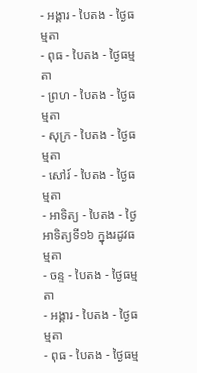- អង្គារ - បៃតង - ថ្ងៃធម្មតា
- ពុធ - បៃតង - ថ្ងៃធម្មតា
- ព្រហ - បៃតង - ថ្ងៃធម្មតា
- សុក្រ - បៃតង - ថ្ងៃធម្មតា
- សៅរ៍ - បៃតង - ថ្ងៃធម្មតា
- អាទិត្យ - បៃតង - ថ្ងៃអាទិត្យទី១៦ ក្នុងរដូវធម្មតា
- ចន្ទ - បៃតង - ថ្ងៃធម្មតា
- អង្គារ - បៃតង - ថ្ងៃធម្មតា
- ពុធ - បៃតង - ថ្ងៃធម្ម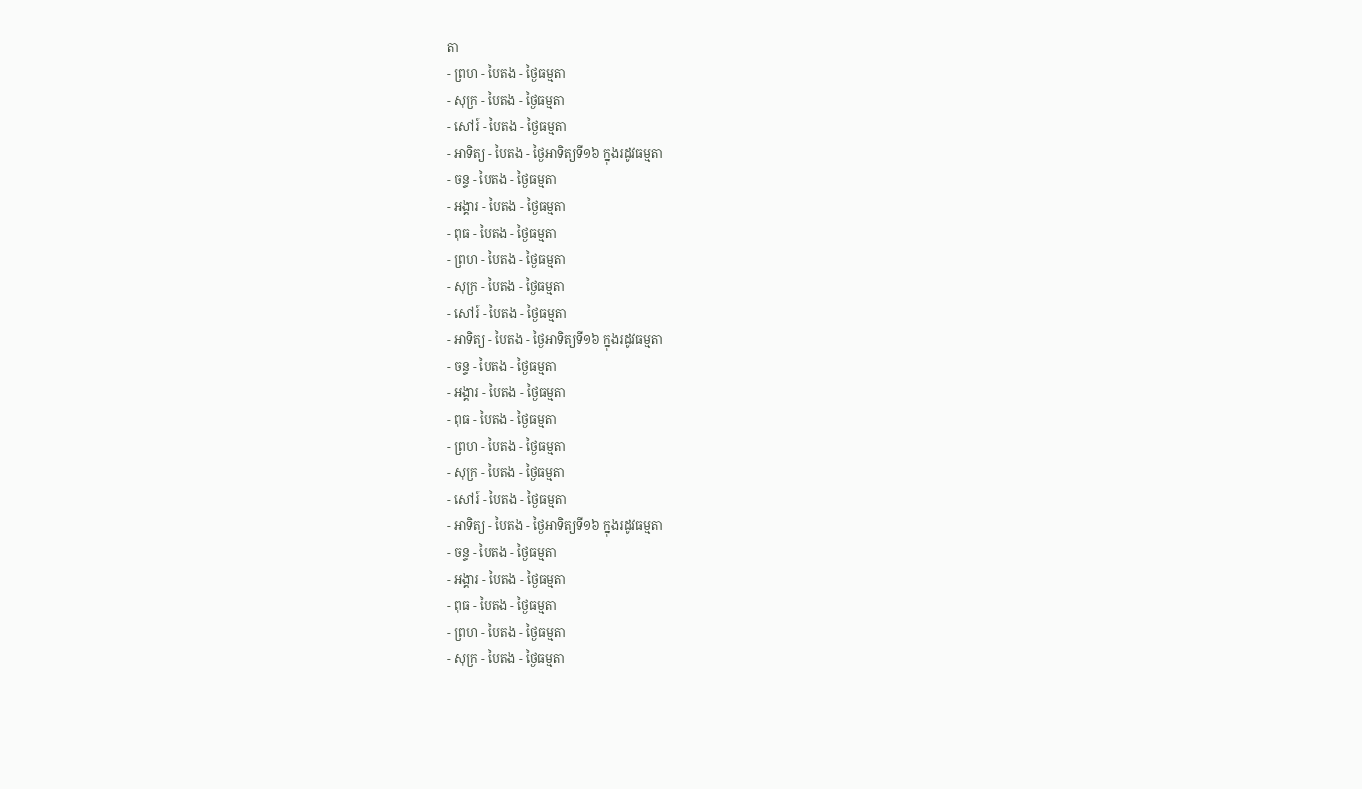តា
- ព្រហ - បៃតង - ថ្ងៃធម្មតា
- សុក្រ - បៃតង - ថ្ងៃធម្មតា
- សៅរ៍ - បៃតង - ថ្ងៃធម្មតា
- អាទិត្យ - បៃតង - ថ្ងៃអាទិត្យទី១៦ ក្នុងរដូវធម្មតា
- ចន្ទ - បៃតង - ថ្ងៃធម្មតា
- អង្គារ - បៃតង - ថ្ងៃធម្មតា
- ពុធ - បៃតង - ថ្ងៃធម្មតា
- ព្រហ - បៃតង - ថ្ងៃធម្មតា
- សុក្រ - បៃតង - ថ្ងៃធម្មតា
- សៅរ៍ - បៃតង - ថ្ងៃធម្មតា
- អាទិត្យ - បៃតង - ថ្ងៃអាទិត្យទី១៦ ក្នុងរដូវធម្មតា
- ចន្ទ - បៃតង - ថ្ងៃធម្មតា
- អង្គារ - បៃតង - ថ្ងៃធម្មតា
- ពុធ - បៃតង - ថ្ងៃធម្មតា
- ព្រហ - បៃតង - ថ្ងៃធម្មតា
- សុក្រ - បៃតង - ថ្ងៃធម្មតា
- សៅរ៍ - បៃតង - ថ្ងៃធម្មតា
- អាទិត្យ - បៃតង - ថ្ងៃអាទិត្យទី១៦ ក្នុងរដូវធម្មតា
- ចន្ទ - បៃតង - ថ្ងៃធម្មតា
- អង្គារ - បៃតង - ថ្ងៃធម្មតា
- ពុធ - បៃតង - ថ្ងៃធម្មតា
- ព្រហ - បៃតង - ថ្ងៃធម្មតា
- សុក្រ - បៃតង - ថ្ងៃធម្មតា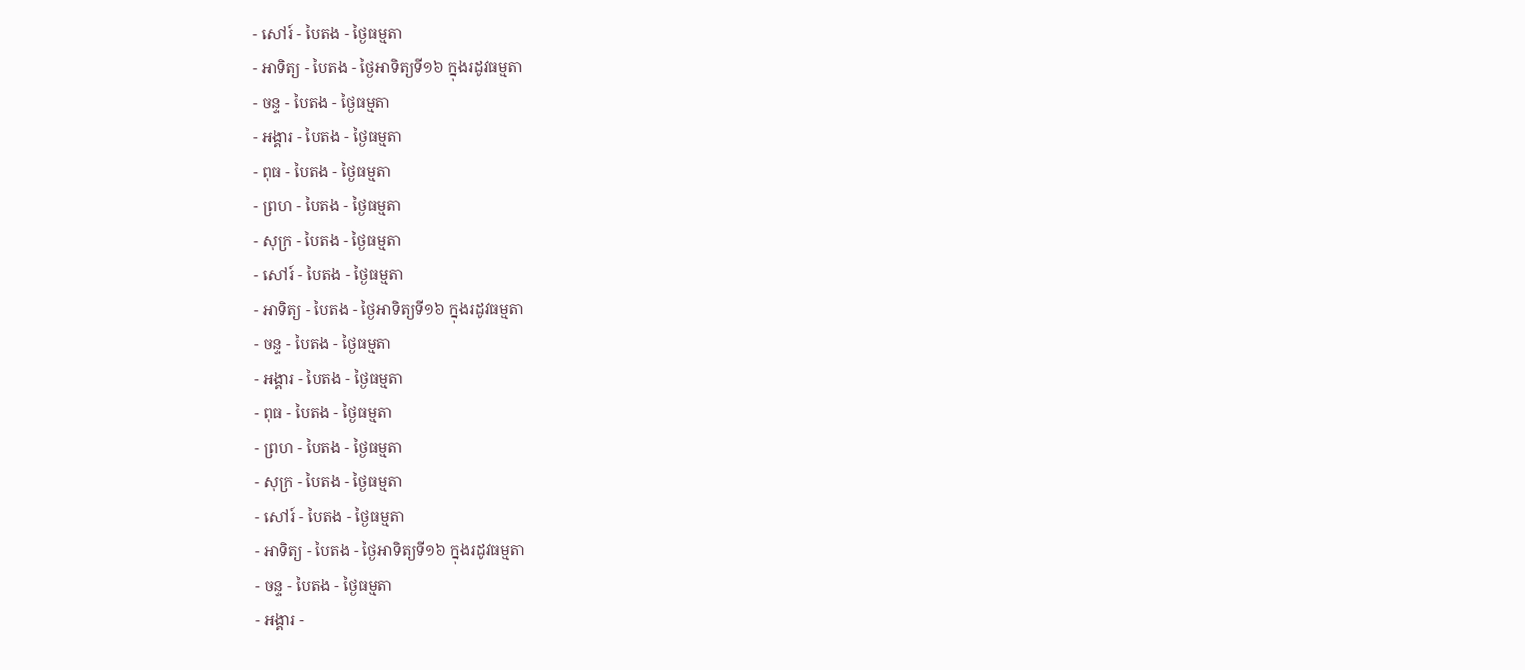- សៅរ៍ - បៃតង - ថ្ងៃធម្មតា
- អាទិត្យ - បៃតង - ថ្ងៃអាទិត្យទី១៦ ក្នុងរដូវធម្មតា
- ចន្ទ - បៃតង - ថ្ងៃធម្មតា
- អង្គារ - បៃតង - ថ្ងៃធម្មតា
- ពុធ - បៃតង - ថ្ងៃធម្មតា
- ព្រហ - បៃតង - ថ្ងៃធម្មតា
- សុក្រ - បៃតង - ថ្ងៃធម្មតា
- សៅរ៍ - បៃតង - ថ្ងៃធម្មតា
- អាទិត្យ - បៃតង - ថ្ងៃអាទិត្យទី១៦ ក្នុងរដូវធម្មតា
- ចន្ទ - បៃតង - ថ្ងៃធម្មតា
- អង្គារ - បៃតង - ថ្ងៃធម្មតា
- ពុធ - បៃតង - ថ្ងៃធម្មតា
- ព្រហ - បៃតង - ថ្ងៃធម្មតា
- សុក្រ - បៃតង - ថ្ងៃធម្មតា
- សៅរ៍ - បៃតង - ថ្ងៃធម្មតា
- អាទិត្យ - បៃតង - ថ្ងៃអាទិត្យទី១៦ ក្នុងរដូវធម្មតា
- ចន្ទ - បៃតង - ថ្ងៃធម្មតា
- អង្គារ -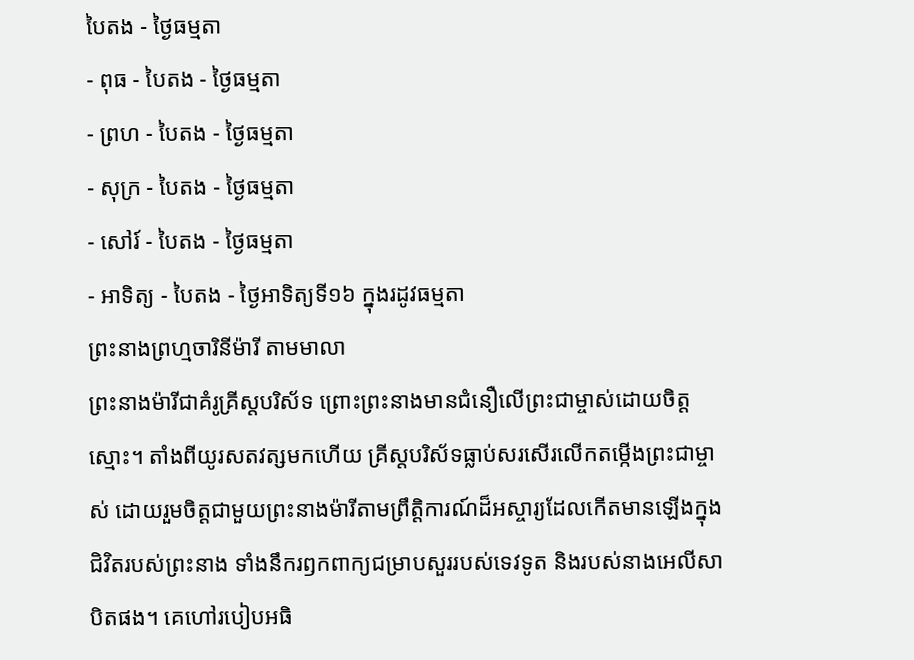បៃតង - ថ្ងៃធម្មតា
- ពុធ - បៃតង - ថ្ងៃធម្មតា
- ព្រហ - បៃតង - ថ្ងៃធម្មតា
- សុក្រ - បៃតង - ថ្ងៃធម្មតា
- សៅរ៍ - បៃតង - ថ្ងៃធម្មតា
- អាទិត្យ - បៃតង - ថ្ងៃអាទិត្យទី១៦ ក្នុងរដូវធម្មតា
ព្រះនាងព្រហ្មចារិនីម៉ារី តាមមាលា
ព្រះនាងម៉ារីជាគំរូគ្រីស្តបរិស័ទ ព្រោះព្រះនាងមានជំនឿលើព្រះជាម្ចាស់ដោយចិត្តស្មោះ។ តាំងពីយូរសតវត្សមកហើយ គ្រីស្តបរិស័ទធ្លាប់សរសើរលើកតម្កើងព្រះជាម្ចាស់ ដោយរួមចិត្តជាមួយព្រះនាងម៉ារីតាមព្រឹត្តិការណ៍ដ៏អស្ចារ្យដែលកើតមានឡើងក្នុងជិវិតរបស់ព្រះនាង ទាំងនឹករឭកពាក្យជម្រាបសួររបស់ទេវទូត និងរបស់នាងអេលីសាបិតផង។ គេហៅរបៀបអធិ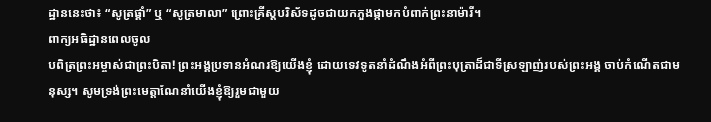ដ្ឋាននេះថា៖ “សូត្រផ្គាំ” ឬ “សូត្រមាលា” ព្រោះគ្រីស្តបរិស័ទដូចជាយកភួងផ្កាមកបំពាក់ព្រះនាម៉ារី។
ពាក្យអធិដ្ឋានពេលចូល
បពិត្រព្រះអម្ចាស់ជាព្រះបិតា! ព្រះអង្គប្រទានអំណរឱ្យយើងខ្ញុំ ដោយទេវទូតនាំដំណឹងអំពីព្រះបុត្រាដ៏ជាទីស្រឡាញ់របស់ព្រះអង្គ ចាប់កំណើតជាមនុស្ស។ សូមទ្រង់ព្រះមេត្តាណែនាំយើងខ្ញុំឱ្យរួមជាមួយ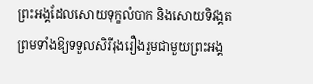ព្រះអង្គដែលសោយទុក្ខលំបាក និងសោយទិវង្គត ព្រមទាំងឱ្យទទួលសិរីរុងរឿងរួមជាមួយព្រះអង្គ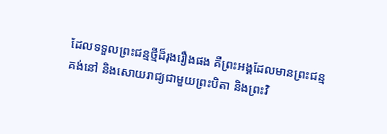ដែលទទួលព្រះជន្មថ្មីដ៏រុងរឿងផង គឺព្រះអង្គដែលមានព្រះជន្មគង់នៅ និងសោយរាជ្យជាមួយព្រះបិតា និងព្រះវិ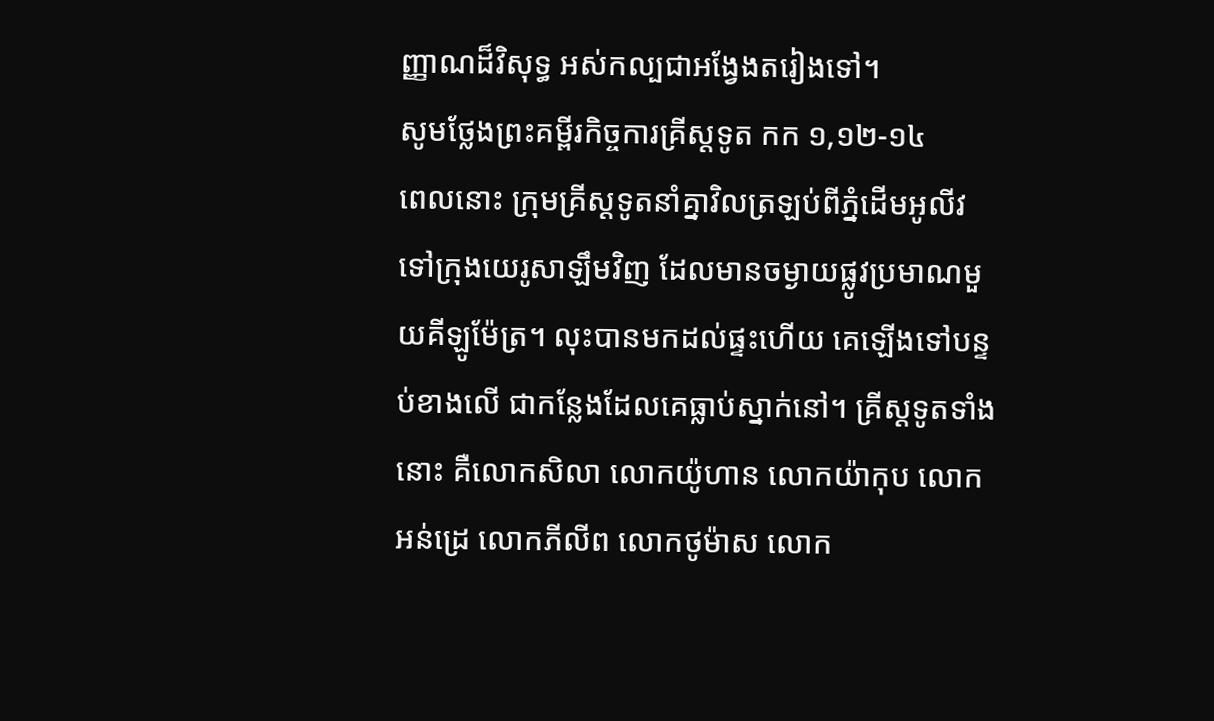ញ្ញាណដ៏វិសុទ្ធ អស់កល្បជាអង្វែងតរៀងទៅ។
សូមថ្លែងព្រះគម្ពីរកិច្ចការគ្រីស្ដទូត កក ១,១២-១៤
ពេលនោះ ក្រុមគ្រីស្ដទូតនាំគ្នាវិលត្រឡប់ពីភ្នំដើមអូលីវទៅក្រុងយេរូសាឡឹមវិញ ដែលមានចម្ងាយផ្លូវប្រមាណមួយគីឡូម៉ែត្រ។ លុះបានមកដល់ផ្ទះហើយ គេឡើងទៅបន្ទប់ខាងលើ ជាកន្លែងដែលគេធ្លាប់ស្នាក់នៅ។ គ្រីស្ដទូតទាំងនោះ គឺលោកសិលា លោកយ៉ូហាន លោកយ៉ាកុប លោកអន់ដ្រេ លោកភីលីព លោកថូម៉ាស លោក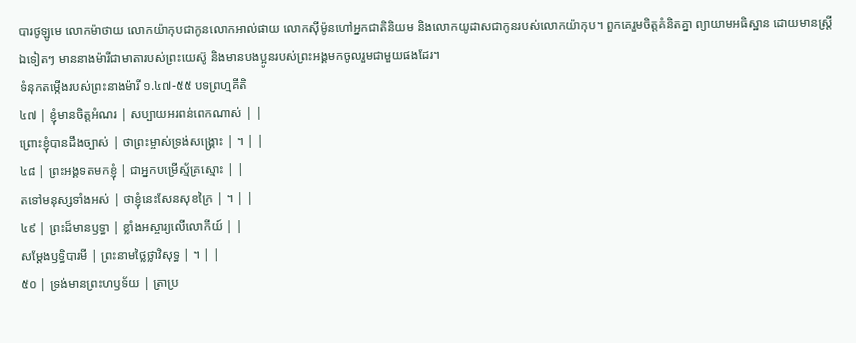បារថូឡូមេ លោកម៉ាថាយ លោកយ៉ាកុបជាកូនលោកអាល់ផាយ លោកស៊ីម៉ូនហៅអ្នកជាតិនិយម និងលោកយូដាសជាកូនរបស់លោកយ៉ាកុប។ ពួកគេរួមចិត្តគំនិតគ្នា ព្យាយាមអធិស្ឋាន ដោយមានស្ត្រីឯទៀតៗ មាននាងម៉ារីជាមាតារបស់ព្រះយេស៊ូ និងមានបងប្អូនរបស់ព្រះអង្គមកចូលរួមជាមួយផងដែរ។
ទំនុកតម្កើងរបស់ព្រះនាងម៉ារី ១.៤៧-៥៥ បទព្រហ្មគីតិ
៤៧ | ខ្ញុំមានចិត្តអំណរ | សប្បាយអរពន់ពេកណាស់ | |
ព្រោះខ្ញុំបានដឹងច្បាស់ | ថាព្រះម្ចាស់ទ្រង់សង្គ្រោះ | ។ | |
៤៨ | ព្រះអង្គទតមកខ្ញុំ | ជាអ្នកបម្រើស្ម័គ្រស្មោះ | |
តទៅមនុស្សទាំងអស់ | ថាខ្ញុំនេះសែនសុខក្រៃ | ។ | |
៤៩ | ព្រះដ៏មានឫទ្ធា | ខ្លាំងអស្ចារ្យលើលោកីយ៍ | |
សម្តែងឫទ្ធិបារមី | ព្រះនាមថ្លៃថ្លាវិសុទ្ធ | ។ | |
៥០ | ទ្រង់មានព្រះហឫទ័យ | ត្រាប្រ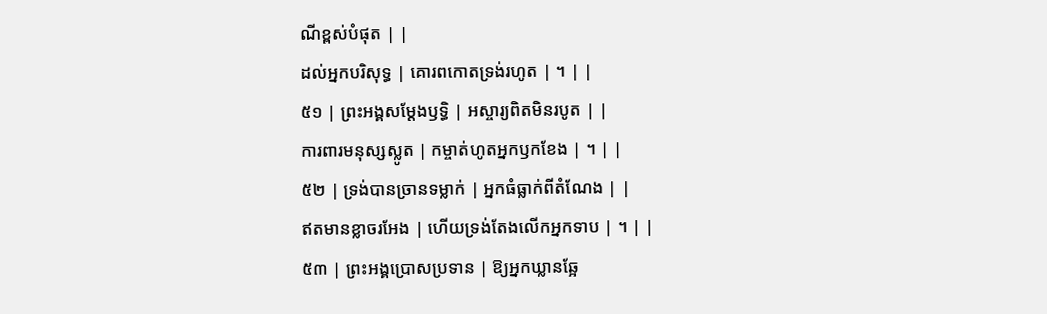ណីខ្ពស់បំផុត | |
ដល់អ្នកបរិសុទ្ធ | គោរពកោតទ្រង់រហូត | ។ | |
៥១ | ព្រះអង្គសម្តែងឫទ្ធិ | អស្ចារ្យពិតមិនរបូត | |
ការពារមនុស្សស្លូត | កម្ចាត់ហូតអ្នកឫកខែង | ។ | |
៥២ | ទ្រង់បានច្រានទម្លាក់ | អ្នកធំធ្លាក់ពីតំណែង | |
ឥតមានខ្លាចរអែង | ហើយទ្រង់តែងលើកអ្នកទាប | ។ | |
៥៣ | ព្រះអង្គប្រោសប្រទាន | ឱ្យអ្នកឃ្លានឆ្អែ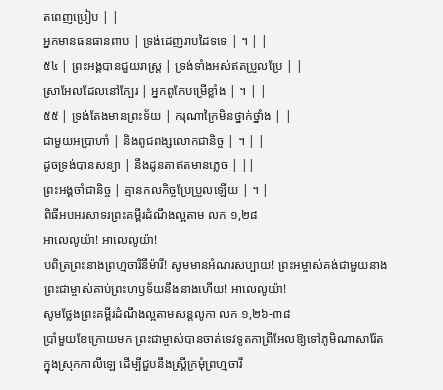តពេញប្រៀប | |
អ្នកមានធនធានពាប | ទ្រង់ដេញរាបដៃទទេ | ។ | |
៥៤ | ព្រះអង្គបានជួយរាស្រ្ត | ទ្រង់ទាំងអស់ឥតប្រួលប្រែ | |
ស្រាអែលដែលនៅក្បែរ | អ្នកពូកែបម្រើខ្លាំង | ។ | |
៥៥ | ទ្រង់តែងមានព្រះទ័យ | ករុណាក្រៃមិនថ្នាក់ថ្នាំង | |
ជាមួយអប្រាហាំ | និងពូជពង្សលោកជានិច្ច | ។ | |
ដូចទ្រង់បានសន្យា | នឹងដូនតាឥតមានភ្លេច | ||
ព្រះអង្គចាំជានិច្ច | គ្មានកលកិច្ចប្រែប្រួលឡើយ | ។ |
ពិធីអបអរសាទរព្រះគម្ពីរដំណឹងល្អតាម លក ១,២៨
អាលេលូយ៉ា! អាលេលូយ៉ា!
បពិត្រព្រះនាងព្រហ្មចារិនីម៉ារី! សូមមានអំណរសប្បាយ! ព្រះអម្ចាស់គង់ជាមួយនាង ព្រះជាម្ចាស់គាប់ព្រះហឫទ័យនឹងនាងហើយ! អាលេលូយ៉ា!
សូមថ្លែងព្រះគម្ពីរដំណឹងល្អតាមសន្តលូកា លក ១,២៦-៣៨
ប្រាំមួយខែក្រោយមក ព្រះជាម្ចាស់បានចាត់ទេវទូតកាព្រីអែលឱ្យទៅភូមិណាសារ៉ែត ក្នុងស្រុកកាលីឡេ ដើម្បីជួបនឹងស្ត្រីក្រមុំព្រហ្មចារី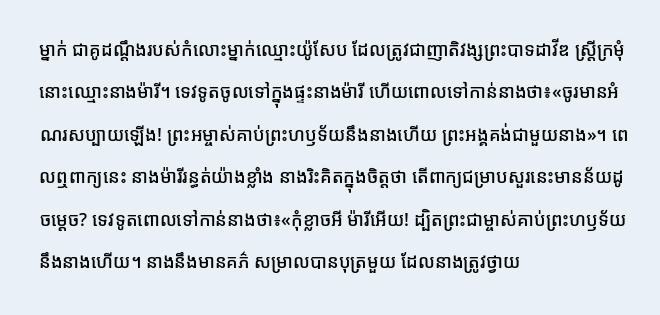ម្នាក់ ជាគូដណ្ដឹងរបស់កំលោះម្នាក់ឈ្មោះយ៉ូសែប ដែលត្រូវជាញាតិវង្សព្រះបាទដាវីឌ ស្ត្រីក្រមុំនោះឈ្មោះនាងម៉ារី។ ទេវទូតចូលទៅក្នុងផ្ទះនាងម៉ារី ហើយពោលទៅកាន់នាងថា៖«ចូរមានអំណរសប្បាយឡើង! ព្រះអម្ចាស់គាប់ព្រះហឫទ័យនឹងនាងហើយ ព្រះអង្គគង់ជាមួយនាង»។ ពេលឮពាក្យនេះ នាងម៉ារីរន្ធត់យ៉ាងខ្លាំង នាងរិះគិតក្នុងចិត្តថា តើពាក្យជម្រាបសួរនេះមានន័យដូចម្ដេច? ទេវទូតពោលទៅកាន់នាងថា៖«កុំខ្លាចអី ម៉ារីអើយ! ដ្បិតព្រះជាម្ចាស់គាប់ព្រះហឫទ័យនឹងនាងហើយ។ នាងនឹងមានគភ៌ សម្រាលបានបុត្រមួយ ដែលនាងត្រូវថ្វាយ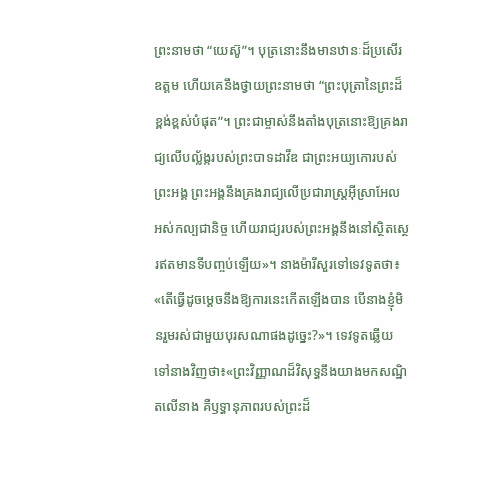ព្រះនាមថា “យេស៊ូ”។ បុត្រនោះនឹងមានឋានៈដ៏ប្រសើរឧត្ដម ហើយគេនឹងថ្វាយព្រះនាមថា “ព្រះបុត្រានៃព្រះដ៏ខ្ពង់ខ្ពស់បំផុត”។ ព្រះជាម្ចាស់នឹងតាំងបុត្រនោះឱ្យគ្រងរាជ្យលើបល្ល័ង្ករបស់ព្រះបាទដាវីឌ ជាព្រះអយ្យកោរបស់ព្រះអង្គ ព្រះអង្គនឹងគ្រងរាជ្យលើប្រជារាស្ដ្រអ៊ីស្រាអែលអស់កល្បជានិច្ច ហើយរាជ្យរបស់ព្រះអង្គនឹងនៅស្ថិតស្ថេរឥតមានទីបញ្ចប់ឡើយ»។ នាងម៉ារីសួរទៅទេវទូតថា៖ «តើធ្វើដូចម្ដេចនឹងឱ្យការនេះកើតឡើងបាន បើនាងខ្ញុំមិនរួមរស់ជាមួយបុរសណាផងដូច្នេះ?»។ ទេវទូតឆ្លើយទៅនាងវិញថា៖«ព្រះវិញ្ញាណដ៏វិសុទ្ធនឹងយាងមកសណ្ឋិតលើនាង គឺឫទ្ធានុភាពរបស់ព្រះដ៏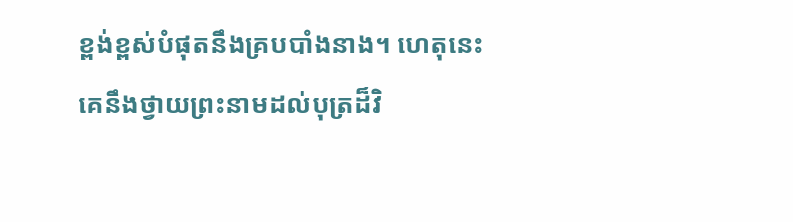ខ្ពង់ខ្ពស់បំផុតនឹងគ្របបាំងនាង។ ហេតុនេះ គេនឹងថ្វាយព្រះនាមដល់បុត្រដ៏វិ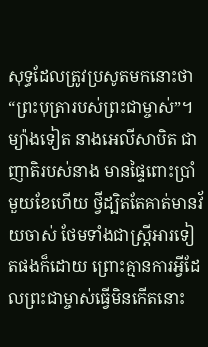សុទ្ធដែលត្រូវប្រសូតមកនោះថា “ព្រះបុត្រារបស់ព្រះជាម្ចាស់”។ ម្យ៉ាងទៀត នាងអេលីសាបិត ជាញាតិរបស់នាង មានផ្ទៃពោះប្រាំមួយខែហើយ ថ្វីដ្បិតតែគាត់មានវ័យចាស់ ថែមទាំងជាស្ត្រីអារទៀតផងក៏ដោយ ព្រោះគ្មានការអ្វីដែលព្រះជាម្ចាស់ធ្វើមិនកើតនោះ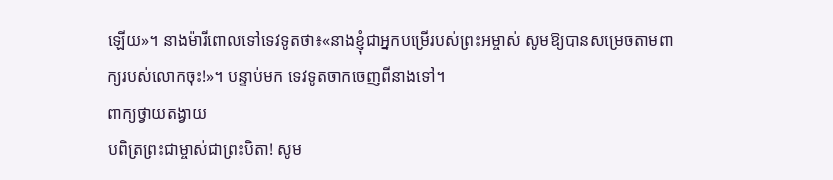ឡើយ»។ នាងម៉ារីពោលទៅទេវទូតថា៖«នាងខ្ញុំជាអ្នកបម្រើរបស់ព្រះអម្ចាស់ សូមឱ្យបានសម្រេចតាមពាក្យរបស់លោកចុះ!»។ បន្ទាប់មក ទេវទូតចាកចេញពីនាងទៅ។
ពាក្យថ្វាយតង្វាយ
បពិត្រព្រះជាម្ចាស់ជាព្រះបិតា! សូម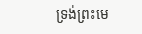ទ្រង់ព្រះមេ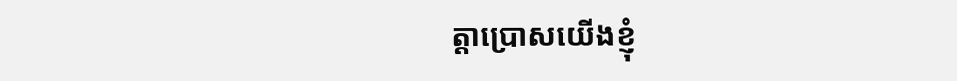ត្តាប្រោសយើងខ្ញុំ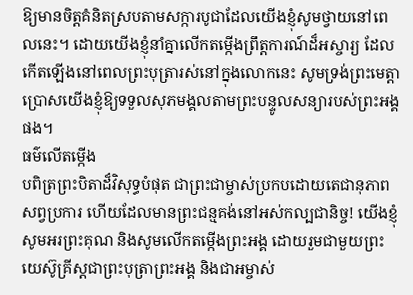ឱ្យមានចិត្តគំនិតស្របតាមសក្ការបូជាដែលយើងខ្ញុំសូមថ្វាយនៅពេលនេះ។ ដោយយើងខ្ញុំនាំគ្នាលើកតម្កើងព្រឹត្តការណ៍ដ៏អស្ចារ្យ ដែលកើតឡើងនៅពេលព្រះបុត្រារស់នៅក្នុងលោកនេះ សូមទ្រង់ព្រះមេត្តាប្រោសយើងខ្ញុំឱ្យទទួលសុភមង្គលតាមព្រះបន្ទូលសន្យារបស់ព្រះអង្គផង។
ធម៌លើតម្កើង
បពិត្រព្រះបិតាដ៏វិសុទ្ធបំផុត ជាព្រះជាម្ចាស់ប្រកបដោយតេជានុភាពសព្វប្រការ ហើយដែលមានព្រះជន្មគង់នៅអស់កល្បជានិច្ច! យើងខ្ញុំសូមអរព្រះគុណ និងសូមលើកតម្កើងព្រះអង្គ ដោយរួមជាមួយព្រះយេស៊ូគ្រីស្តជាព្រះបុត្រាព្រះអង្គ និងជាអម្ចាស់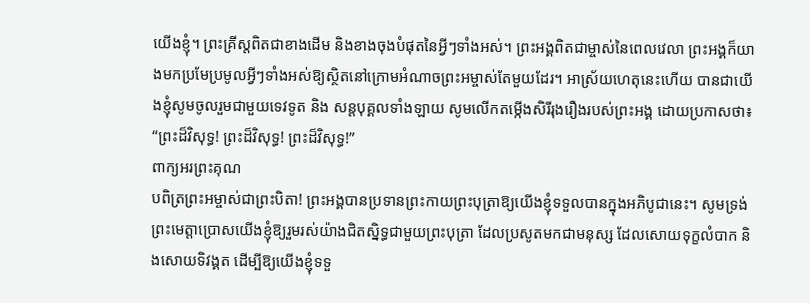យើងខ្ញុំ។ ព្រះគ្រីស្តពិតជាខាងដើម និងខាងចុងបំផុតនៃអ្វីៗទាំងអស់។ ព្រះអង្គពិតជាម្ចាស់នៃពេលវេលា ព្រះអង្គក៏យាងមកប្រមែប្រមូលអ្វីៗទាំងអស់ឱ្យស្ថិតនៅក្រោមអំណាចព្រះអម្ចាស់តែមួយដែរ។ អាស្រ័យហេតុនេះហើយ បានជាយើងខ្ញុំសូមចូលរួមជាមួយទេវទូត និង សន្តបុគ្គលទាំងឡាយ សូមលើកតម្កើងសិរីរុងរឿងរបស់ព្រះអង្គ ដោយប្រកាសថា៖ “ព្រះដ៏វិសុទ្ធ! ព្រះដ៏វិសុទ្ធ! ព្រះដ៏វិសុទ្ធ!”
ពាក្យអរព្រះគុណ
បពិត្រព្រះអម្ចាស់ជាព្រះបិតា! ព្រះអង្គបានប្រទានព្រះកាយព្រះបុត្រាឱ្យយើងខ្ញុំទទួលបានក្នុងអភិបូជានេះ។ សូមទ្រង់ព្រះមេត្តាប្រោសយើងខ្ញុំឱ្យរួមរស់យ៉ាងជិតស្និទ្ធជាមួយព្រះបុត្រា ដែលប្រសូតមកជាមនុស្ស ដែលសោយទុក្ខលំបាក និងសោយទិវង្គត ដើម្បីឱ្យយើងខ្ញុំទទួ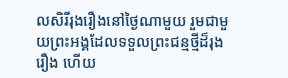លសិរីរុងរឿងនៅថ្ងៃណាមួយ រួមជាមួយព្រះអង្គដែលទទួលព្រះជន្មថ្មីដ៏រុងរឿង ហើយ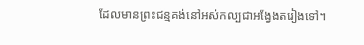ដែលមានព្រះជន្មគង់នៅអស់កល្បជាអង្វែងតរៀងទៅ។